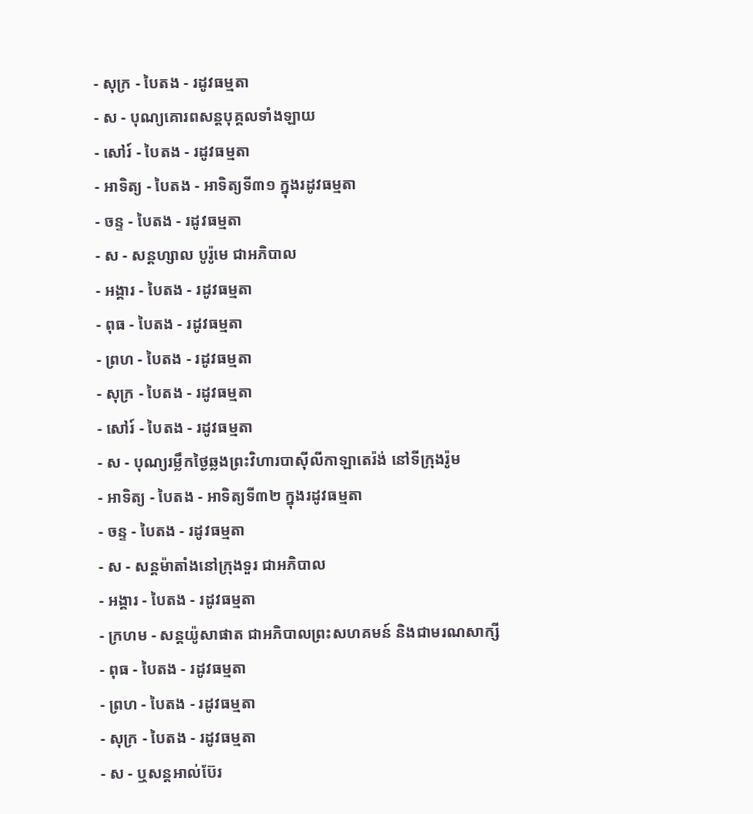- សុក្រ - បៃតង - រដូវធម្មតា
- ស - បុណ្យគោរពសន្ដបុគ្គលទាំងឡាយ
- សៅរ៍ - បៃតង - រដូវធម្មតា
- អាទិត្យ - បៃតង - អាទិត្យទី៣១ ក្នុងរដូវធម្មតា
- ចន្ទ - បៃតង - រដូវធម្មតា
- ស - សន្ដហ្សាល បូរ៉ូមេ ជាអភិបាល
- អង្គារ - បៃតង - រដូវធម្មតា
- ពុធ - បៃតង - រដូវធម្មតា
- ព្រហ - បៃតង - រដូវធម្មតា
- សុក្រ - បៃតង - រដូវធម្មតា
- សៅរ៍ - បៃតង - រដូវធម្មតា
- ស - បុណ្យរម្លឹកថ្ងៃឆ្លងព្រះវិហារបាស៊ីលីកាឡាតេរ៉ង់ នៅទីក្រុងរ៉ូម
- អាទិត្យ - បៃតង - អាទិត្យទី៣២ ក្នុងរដូវធម្មតា
- ចន្ទ - បៃតង - រដូវធម្មតា
- ស - សន្ដម៉ាតាំងនៅក្រុងទួរ ជាអភិបាល
- អង្គារ - បៃតង - រដូវធម្មតា
- ក្រហម - សន្ដយ៉ូសាផាត ជាអភិបាលព្រះសហគមន៍ និងជាមរណសាក្សី
- ពុធ - បៃតង - រដូវធម្មតា
- ព្រហ - បៃតង - រដូវធម្មតា
- សុក្រ - បៃតង - រដូវធម្មតា
- ស - ឬសន្ដអាល់ប៊ែរ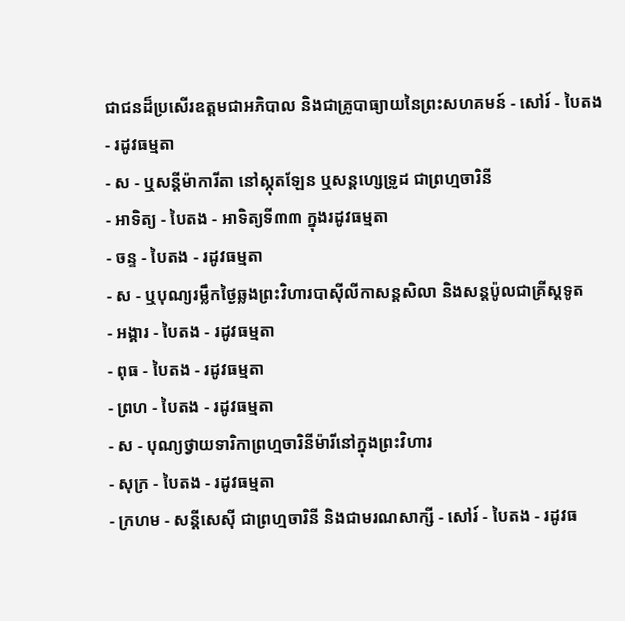ជាជនដ៏ប្រសើរឧត្ដមជាអភិបាល និងជាគ្រូបាធ្យាយនៃព្រះសហគមន៍ - សៅរ៍ - បៃតង - រដូវធម្មតា
- ស - ឬសន្ដីម៉ាការីតា នៅស្កុតឡែន ឬសន្ដហ្សេទ្រូដ ជាព្រហ្មចារិនី
- អាទិត្យ - បៃតង - អាទិត្យទី៣៣ ក្នុងរដូវធម្មតា
- ចន្ទ - បៃតង - រដូវធម្មតា
- ស - ឬបុណ្យរម្លឹកថ្ងៃឆ្លងព្រះវិហារបាស៊ីលីកាសន្ដសិលា និងសន្ដប៉ូលជាគ្រីស្ដទូត
- អង្គារ - បៃតង - រដូវធម្មតា
- ពុធ - បៃតង - រដូវធម្មតា
- ព្រហ - បៃតង - រដូវធម្មតា
- ស - បុណ្យថ្វាយទារិកាព្រហ្មចារិនីម៉ារីនៅក្នុងព្រះវិហារ
- សុក្រ - បៃតង - រដូវធម្មតា
- ក្រហម - សន្ដីសេស៊ី ជាព្រហ្មចារិនី និងជាមរណសាក្សី - សៅរ៍ - បៃតង - រដូវធ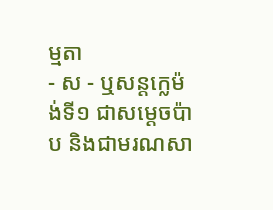ម្មតា
- ស - ឬសន្ដក្លេម៉ង់ទី១ ជាសម្ដេចប៉ាប និងជាមរណសា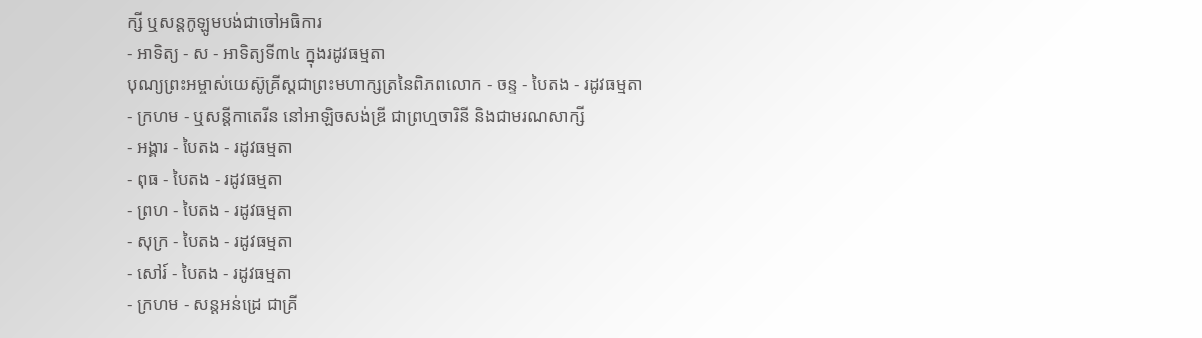ក្សី ឬសន្ដកូឡូមបង់ជាចៅអធិការ
- អាទិត្យ - ស - អាទិត្យទី៣៤ ក្នុងរដូវធម្មតា
បុណ្យព្រះអម្ចាស់យេស៊ូគ្រីស្ដជាព្រះមហាក្សត្រនៃពិភពលោក - ចន្ទ - បៃតង - រដូវធម្មតា
- ក្រហម - ឬសន្ដីកាតេរីន នៅអាឡិចសង់ឌ្រី ជាព្រហ្មចារិនី និងជាមរណសាក្សី
- អង្គារ - បៃតង - រដូវធម្មតា
- ពុធ - បៃតង - រដូវធម្មតា
- ព្រហ - បៃតង - រដូវធម្មតា
- សុក្រ - បៃតង - រដូវធម្មតា
- សៅរ៍ - បៃតង - រដូវធម្មតា
- ក្រហម - សន្ដអន់ដ្រេ ជាគ្រី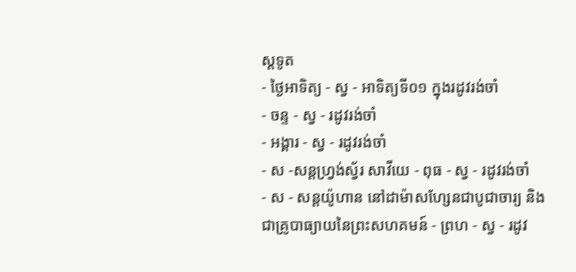ស្ដទូត
- ថ្ងៃអាទិត្យ - ស្វ - អាទិត្យទី០១ ក្នុងរដូវរង់ចាំ
- ចន្ទ - ស្វ - រដូវរង់ចាំ
- អង្គារ - ស្វ - រដូវរង់ចាំ
- ស -សន្ដហ្វ្រង់ស្វ័រ សាវីយេ - ពុធ - ស្វ - រដូវរង់ចាំ
- ស - សន្ដយ៉ូហាន នៅដាម៉ាសហ្សែនជាបូជាចារ្យ និងជាគ្រូបាធ្យាយនៃព្រះសហគមន៍ - ព្រហ - ស្វ - រដូវ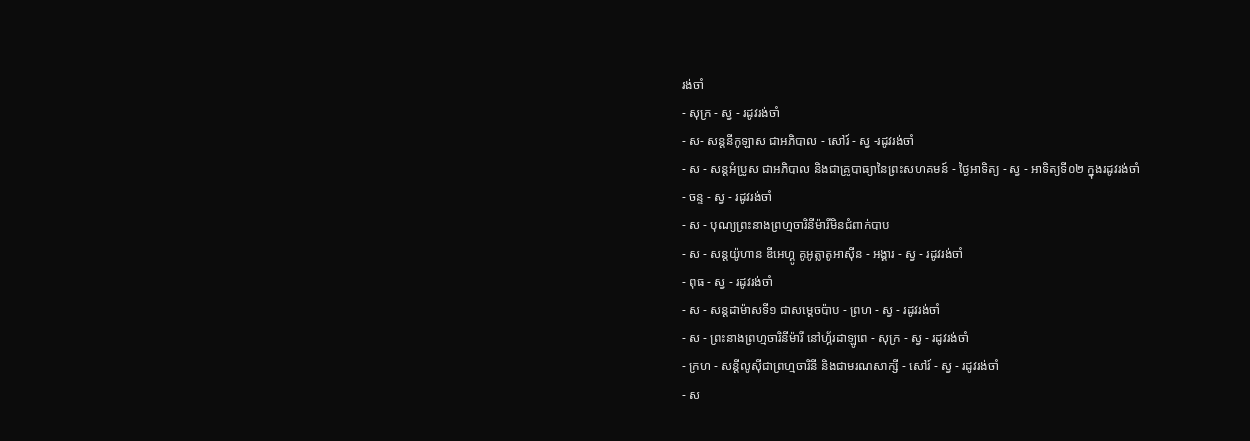រង់ចាំ
- សុក្រ - ស្វ - រដូវរង់ចាំ
- ស- សន្ដនីកូឡាស ជាអភិបាល - សៅរ៍ - ស្វ -រដូវរង់ចាំ
- ស - សន្ដអំប្រូស ជាអភិបាល និងជាគ្រូបាធ្យានៃព្រះសហគមន៍ - ថ្ងៃអាទិត្យ - ស្វ - អាទិត្យទី០២ ក្នុងរដូវរង់ចាំ
- ចន្ទ - ស្វ - រដូវរង់ចាំ
- ស - បុណ្យព្រះនាងព្រហ្មចារិនីម៉ារីមិនជំពាក់បាប
- ស - សន្ដយ៉ូហាន ឌីអេហ្គូ គូអូត្លាតូអាស៊ីន - អង្គារ - ស្វ - រដូវរង់ចាំ
- ពុធ - ស្វ - រដូវរង់ចាំ
- ស - សន្ដដាម៉ាសទី១ ជាសម្ដេចប៉ាប - ព្រហ - ស្វ - រដូវរង់ចាំ
- ស - ព្រះនាងព្រហ្មចារិនីម៉ារី នៅហ្គ័រដាឡូពេ - សុក្រ - ស្វ - រដូវរង់ចាំ
- ក្រហ - សន្ដីលូស៊ីជាព្រហ្មចារិនី និងជាមរណសាក្សី - សៅរ៍ - ស្វ - រដូវរង់ចាំ
- ស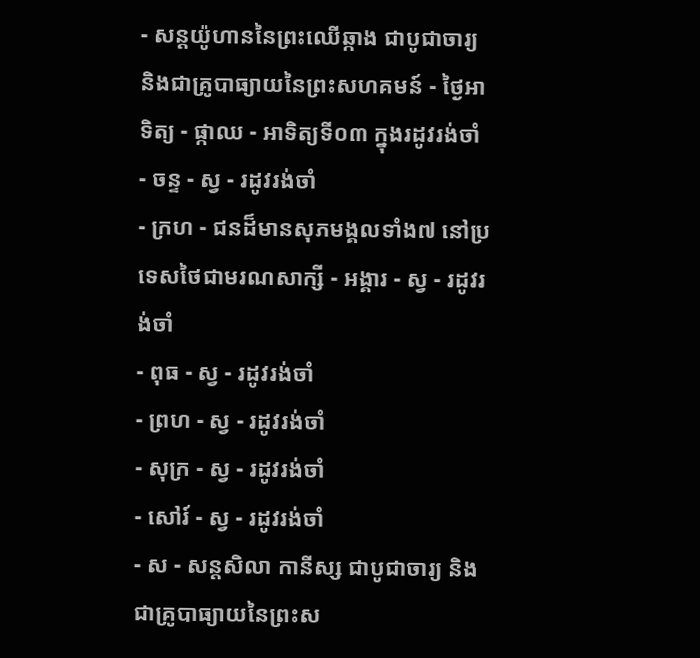- សន្ដយ៉ូហាននៃព្រះឈើឆ្កាង ជាបូជាចារ្យ និងជាគ្រូបាធ្យាយនៃព្រះសហគមន៍ - ថ្ងៃអាទិត្យ - ផ្កាឈ - អាទិត្យទី០៣ ក្នុងរដូវរង់ចាំ
- ចន្ទ - ស្វ - រដូវរង់ចាំ
- ក្រហ - ជនដ៏មានសុភមង្គលទាំង៧ នៅប្រទេសថៃជាមរណសាក្សី - អង្គារ - ស្វ - រដូវរង់ចាំ
- ពុធ - ស្វ - រដូវរង់ចាំ
- ព្រហ - ស្វ - រដូវរង់ចាំ
- សុក្រ - ស្វ - រដូវរង់ចាំ
- សៅរ៍ - ស្វ - រដូវរង់ចាំ
- ស - សន្ដសិលា កានីស្ស ជាបូជាចារ្យ និងជាគ្រូបាធ្យាយនៃព្រះស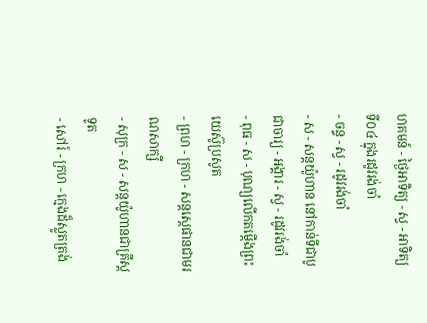ហគមន៍ - ថ្ងៃអាទិត្យ - ស្វ - អាទិត្យទី០៤ ក្នុងរដូវរង់ចាំ
- ចន្ទ - ស្វ - រដូវរង់ចាំ
- ស - សន្ដយ៉ូហាន នៅកាន់ទីជាបូជាចារ្យ - អង្គារ - ស្វ - រដូវរង់ចាំ
- ពុធ - ស - បុណ្យលើកតម្កើងព្រះយេស៊ូប្រសូត
- ព្រហ - ក្រហ - សន្តស្តេផានជាមរណសាក្សី
- សុក្រ - ស - សន្តយ៉ូហានជាគ្រីស្តទូត
- សៅរ៍ - ក្រហ - ក្មេងដ៏ស្លូតត្រង់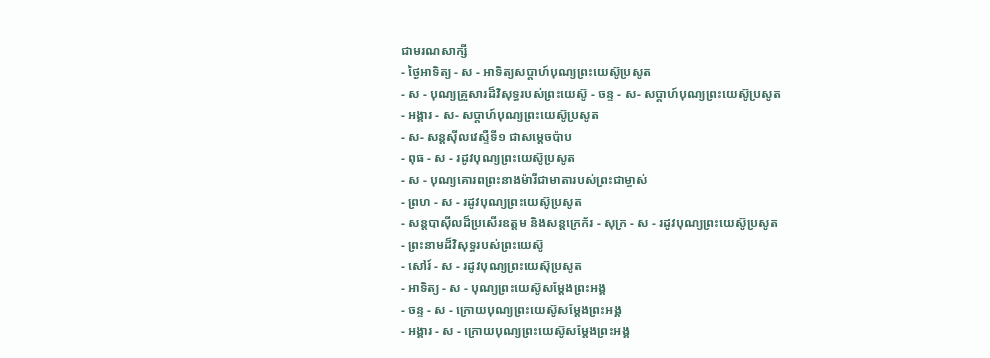ជាមរណសាក្សី
- ថ្ងៃអាទិត្យ - ស - អាទិត្យសប្ដាហ៍បុណ្យព្រះយេស៊ូប្រសូត
- ស - បុណ្យគ្រួសារដ៏វិសុទ្ធរបស់ព្រះយេស៊ូ - ចន្ទ - ស- សប្ដាហ៍បុណ្យព្រះយេស៊ូប្រសូត
- អង្គារ - ស- សប្ដាហ៍បុណ្យព្រះយេស៊ូប្រសូត
- ស- សន្ដស៊ីលវេស្ទឺទី១ ជាសម្ដេចប៉ាប
- ពុធ - ស - រដូវបុណ្យព្រះយេស៊ូប្រសូត
- ស - បុណ្យគោរពព្រះនាងម៉ារីជាមាតារបស់ព្រះជាម្ចាស់
- ព្រហ - ស - រដូវបុណ្យព្រះយេស៊ូប្រសូត
- សន្ដបាស៊ីលដ៏ប្រសើរឧត្ដម និងសន្ដក្រេក័រ - សុក្រ - ស - រដូវបុណ្យព្រះយេស៊ូប្រសូត
- ព្រះនាមដ៏វិសុទ្ធរបស់ព្រះយេស៊ូ
- សៅរ៍ - ស - រដូវបុណ្យព្រះយេស៊ុប្រសូត
- អាទិត្យ - ស - បុណ្យព្រះយេស៊ូសម្ដែងព្រះអង្គ
- ចន្ទ - ស - ក្រោយបុណ្យព្រះយេស៊ូសម្ដែងព្រះអង្គ
- អង្គារ - ស - ក្រោយបុណ្យព្រះយេស៊ូសម្ដែងព្រះអង្គ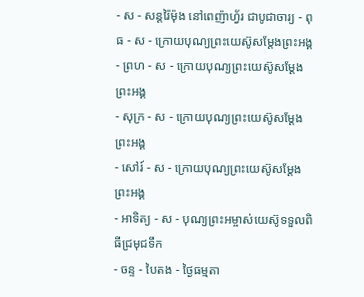- ស - សន្ដរ៉ៃម៉ុង នៅពេញ៉ាហ្វ័រ ជាបូជាចារ្យ - ពុធ - ស - ក្រោយបុណ្យព្រះយេស៊ូសម្ដែងព្រះអង្គ
- ព្រហ - ស - ក្រោយបុណ្យព្រះយេស៊ូសម្ដែងព្រះអង្គ
- សុក្រ - ស - ក្រោយបុណ្យព្រះយេស៊ូសម្ដែងព្រះអង្គ
- សៅរ៍ - ស - ក្រោយបុណ្យព្រះយេស៊ូសម្ដែងព្រះអង្គ
- អាទិត្យ - ស - បុណ្យព្រះអម្ចាស់យេស៊ូទទួលពិធីជ្រមុជទឹក
- ចន្ទ - បៃតង - ថ្ងៃធម្មតា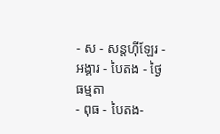- ស - សន្ដហ៊ីឡែរ - អង្គារ - បៃតង - ថ្ងៃធម្មតា
- ពុធ - បៃតង-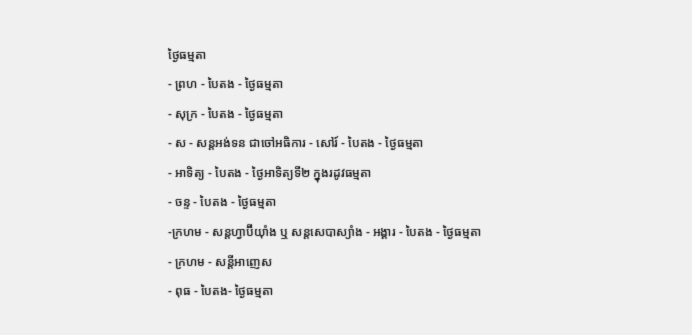ថ្ងៃធម្មតា
- ព្រហ - បៃតង - ថ្ងៃធម្មតា
- សុក្រ - បៃតង - ថ្ងៃធម្មតា
- ស - សន្ដអង់ទន ជាចៅអធិការ - សៅរ៍ - បៃតង - ថ្ងៃធម្មតា
- អាទិត្យ - បៃតង - ថ្ងៃអាទិត្យទី២ ក្នុងរដូវធម្មតា
- ចន្ទ - បៃតង - ថ្ងៃធម្មតា
-ក្រហម - សន្ដហ្វាប៊ីយ៉ាំង ឬ សន្ដសេបាស្យាំង - អង្គារ - បៃតង - ថ្ងៃធម្មតា
- ក្រហម - សន្ដីអាញេស
- ពុធ - បៃតង- ថ្ងៃធម្មតា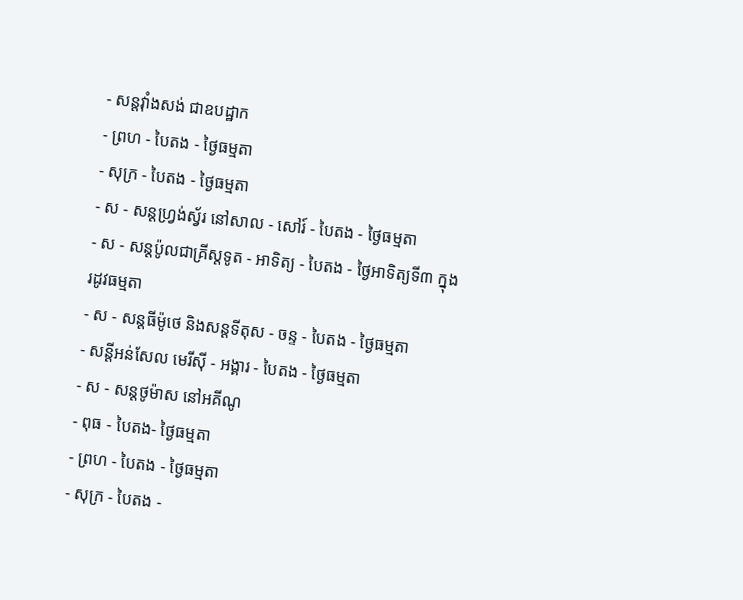- សន្ដវ៉ាំងសង់ ជាឧបដ្ឋាក
- ព្រហ - បៃតង - ថ្ងៃធម្មតា
- សុក្រ - បៃតង - ថ្ងៃធម្មតា
- ស - សន្ដហ្វ្រង់ស្វ័រ នៅសាល - សៅរ៍ - បៃតង - ថ្ងៃធម្មតា
- ស - សន្ដប៉ូលជាគ្រីស្ដទូត - អាទិត្យ - បៃតង - ថ្ងៃអាទិត្យទី៣ ក្នុងរដូវធម្មតា
- ស - សន្ដធីម៉ូថេ និងសន្ដទីតុស - ចន្ទ - បៃតង - ថ្ងៃធម្មតា
- សន្ដីអន់សែល មេរីស៊ី - អង្គារ - បៃតង - ថ្ងៃធម្មតា
- ស - សន្ដថូម៉ាស នៅអគីណូ
- ពុធ - បៃតង- ថ្ងៃធម្មតា
- ព្រហ - បៃតង - ថ្ងៃធម្មតា
- សុក្រ - បៃតង -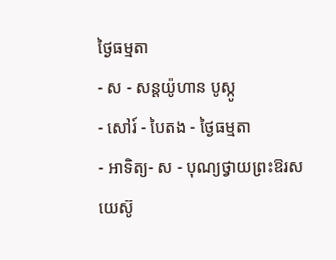ថ្ងៃធម្មតា
- ស - សន្ដយ៉ូហាន បូស្កូ
- សៅរ៍ - បៃតង - ថ្ងៃធម្មតា
- អាទិត្យ- ស - បុណ្យថ្វាយព្រះឱរសយេស៊ូ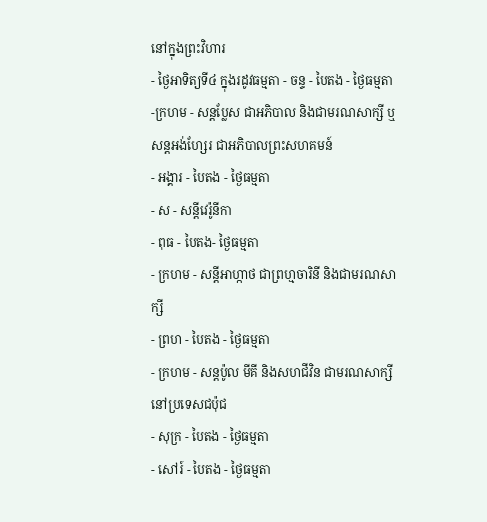នៅក្នុងព្រះវិហារ
- ថ្ងៃអាទិត្យទី៤ ក្នុងរដូវធម្មតា - ចន្ទ - បៃតង - ថ្ងៃធម្មតា
-ក្រហម - សន្ដប្លែស ជាអភិបាល និងជាមរណសាក្សី ឬ សន្ដអង់ហ្សែរ ជាអភិបាលព្រះសហគមន៍
- អង្គារ - បៃតង - ថ្ងៃធម្មតា
- ស - សន្ដីវេរ៉ូនីកា
- ពុធ - បៃតង- ថ្ងៃធម្មតា
- ក្រហម - សន្ដីអាហ្កាថ ជាព្រហ្មចារិនី និងជាមរណសាក្សី
- ព្រហ - បៃតង - ថ្ងៃធម្មតា
- ក្រហម - សន្ដប៉ូល មីគី និងសហជីវិន ជាមរណសាក្សីនៅប្រទេសជប៉ុជ
- សុក្រ - បៃតង - ថ្ងៃធម្មតា
- សៅរ៍ - បៃតង - ថ្ងៃធម្មតា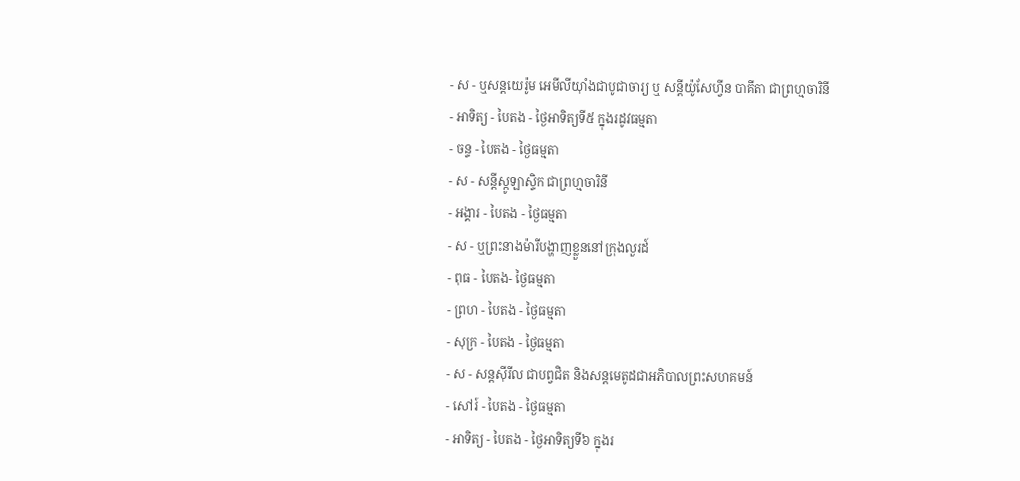- ស - ឬសន្ដយេរ៉ូម អេមីលីយ៉ាំងជាបូជាចារ្យ ឬ សន្ដីយ៉ូសែហ្វីន បាគីតា ជាព្រហ្មចារិនី
- អាទិត្យ - បៃតង - ថ្ងៃអាទិត្យទី៥ ក្នុងរដូវធម្មតា
- ចន្ទ - បៃតង - ថ្ងៃធម្មតា
- ស - សន្ដីស្កូឡាស្ទិក ជាព្រហ្មចារិនី
- អង្គារ - បៃតង - ថ្ងៃធម្មតា
- ស - ឬព្រះនាងម៉ារីបង្ហាញខ្លួននៅក្រុងលួរដ៍
- ពុធ - បៃតង- ថ្ងៃធម្មតា
- ព្រហ - បៃតង - ថ្ងៃធម្មតា
- សុក្រ - បៃតង - ថ្ងៃធម្មតា
- ស - សន្ដស៊ីរីល ជាបព្វជិត និងសន្ដមេតូដជាអភិបាលព្រះសហគមន៍
- សៅរ៍ - បៃតង - ថ្ងៃធម្មតា
- អាទិត្យ - បៃតង - ថ្ងៃអាទិត្យទី៦ ក្នុងរ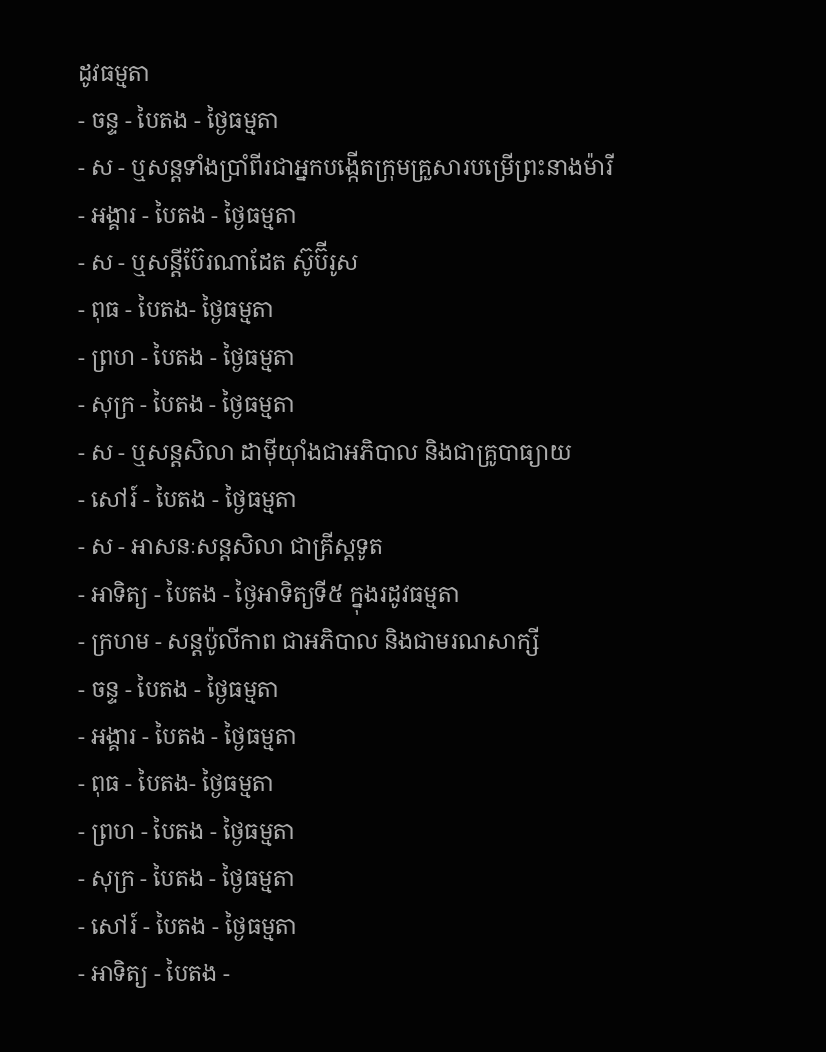ដូវធម្មតា
- ចន្ទ - បៃតង - ថ្ងៃធម្មតា
- ស - ឬសន្ដទាំងប្រាំពីរជាអ្នកបង្កើតក្រុមគ្រួសារបម្រើព្រះនាងម៉ារី
- អង្គារ - បៃតង - ថ្ងៃធម្មតា
- ស - ឬសន្ដីប៊ែរណាដែត ស៊ូប៊ីរូស
- ពុធ - បៃតង- ថ្ងៃធម្មតា
- ព្រហ - បៃតង - ថ្ងៃធម្មតា
- សុក្រ - បៃតង - ថ្ងៃធម្មតា
- ស - ឬសន្ដសិលា ដាម៉ីយ៉ាំងជាអភិបាល និងជាគ្រូបាធ្យាយ
- សៅរ៍ - បៃតង - ថ្ងៃធម្មតា
- ស - អាសនៈសន្ដសិលា ជាគ្រីស្ដទូត
- អាទិត្យ - បៃតង - ថ្ងៃអាទិត្យទី៥ ក្នុងរដូវធម្មតា
- ក្រហម - សន្ដប៉ូលីកាព ជាអភិបាល និងជាមរណសាក្សី
- ចន្ទ - បៃតង - ថ្ងៃធម្មតា
- អង្គារ - បៃតង - ថ្ងៃធម្មតា
- ពុធ - បៃតង- ថ្ងៃធម្មតា
- ព្រហ - បៃតង - ថ្ងៃធម្មតា
- សុក្រ - បៃតង - ថ្ងៃធម្មតា
- សៅរ៍ - បៃតង - ថ្ងៃធម្មតា
- អាទិត្យ - បៃតង -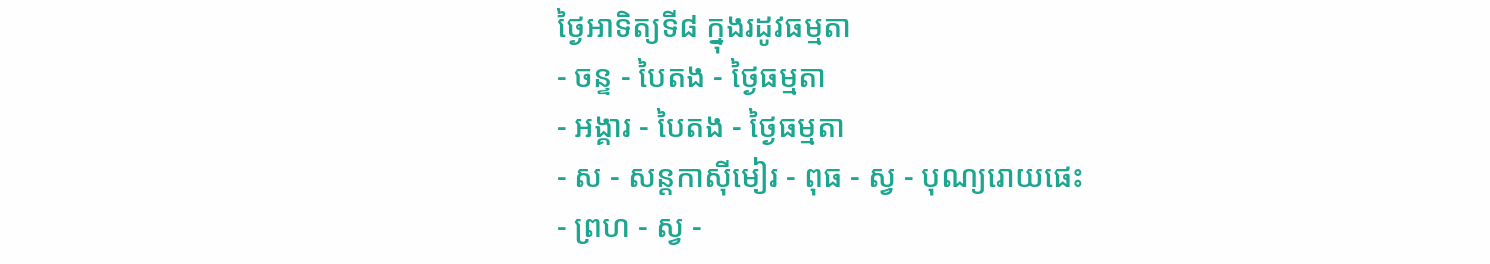ថ្ងៃអាទិត្យទី៨ ក្នុងរដូវធម្មតា
- ចន្ទ - បៃតង - ថ្ងៃធម្មតា
- អង្គារ - បៃតង - ថ្ងៃធម្មតា
- ស - សន្ដកាស៊ីមៀរ - ពុធ - ស្វ - បុណ្យរោយផេះ
- ព្រហ - ស្វ -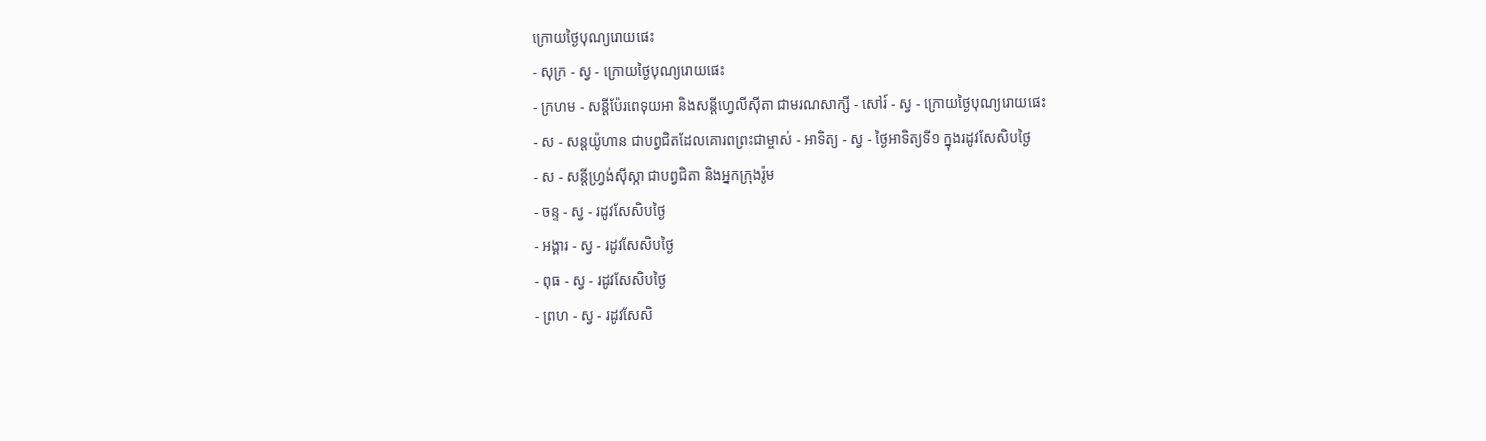ក្រោយថ្ងៃបុណ្យរោយផេះ
- សុក្រ - ស្វ - ក្រោយថ្ងៃបុណ្យរោយផេះ
- ក្រហម - សន្ដីប៉ែរពេទុយអា និងសន្ដីហ្វេលីស៊ីតា ជាមរណសាក្សី - សៅរ៍ - ស្វ - ក្រោយថ្ងៃបុណ្យរោយផេះ
- ស - សន្ដយ៉ូហាន ជាបព្វជិតដែលគោរពព្រះជាម្ចាស់ - អាទិត្យ - ស្វ - ថ្ងៃអាទិត្យទី១ ក្នុងរដូវសែសិបថ្ងៃ
- ស - សន្ដីហ្វ្រង់ស៊ីស្កា ជាបព្វជិតា និងអ្នកក្រុងរ៉ូម
- ចន្ទ - ស្វ - រដូវសែសិបថ្ងៃ
- អង្គារ - ស្វ - រដូវសែសិបថ្ងៃ
- ពុធ - ស្វ - រដូវសែសិបថ្ងៃ
- ព្រហ - ស្វ - រដូវសែសិ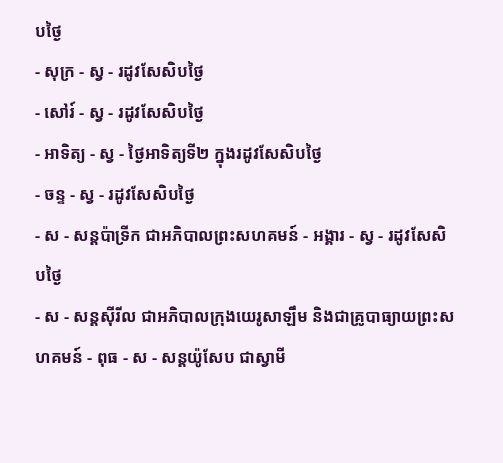បថ្ងៃ
- សុក្រ - ស្វ - រដូវសែសិបថ្ងៃ
- សៅរ៍ - ស្វ - រដូវសែសិបថ្ងៃ
- អាទិត្យ - ស្វ - ថ្ងៃអាទិត្យទី២ ក្នុងរដូវសែសិបថ្ងៃ
- ចន្ទ - ស្វ - រដូវសែសិបថ្ងៃ
- ស - សន្ដប៉ាទ្រីក ជាអភិបាលព្រះសហគមន៍ - អង្គារ - ស្វ - រដូវសែសិបថ្ងៃ
- ស - សន្ដស៊ីរីល ជាអភិបាលក្រុងយេរូសាឡឹម និងជាគ្រូបាធ្យាយព្រះសហគមន៍ - ពុធ - ស - សន្ដយ៉ូសែប ជាស្វាមី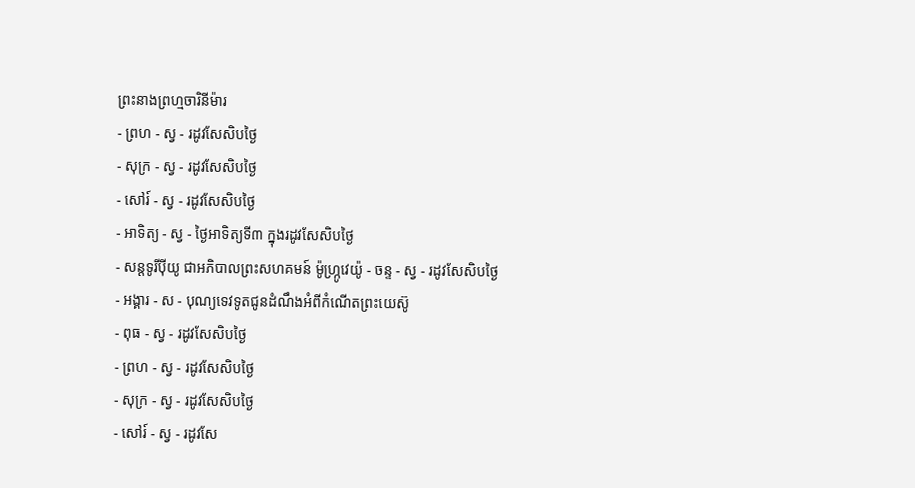ព្រះនាងព្រហ្មចារិនីម៉ារ
- ព្រហ - ស្វ - រដូវសែសិបថ្ងៃ
- សុក្រ - ស្វ - រដូវសែសិបថ្ងៃ
- សៅរ៍ - ស្វ - រដូវសែសិបថ្ងៃ
- អាទិត្យ - ស្វ - ថ្ងៃអាទិត្យទី៣ ក្នុងរដូវសែសិបថ្ងៃ
- សន្ដទូរីប៉ីយូ ជាអភិបាលព្រះសហគមន៍ ម៉ូហ្ក្រូវេយ៉ូ - ចន្ទ - ស្វ - រដូវសែសិបថ្ងៃ
- អង្គារ - ស - បុណ្យទេវទូតជូនដំណឹងអំពីកំណើតព្រះយេស៊ូ
- ពុធ - ស្វ - រដូវសែសិបថ្ងៃ
- ព្រហ - ស្វ - រដូវសែសិបថ្ងៃ
- សុក្រ - ស្វ - រដូវសែសិបថ្ងៃ
- សៅរ៍ - ស្វ - រដូវសែ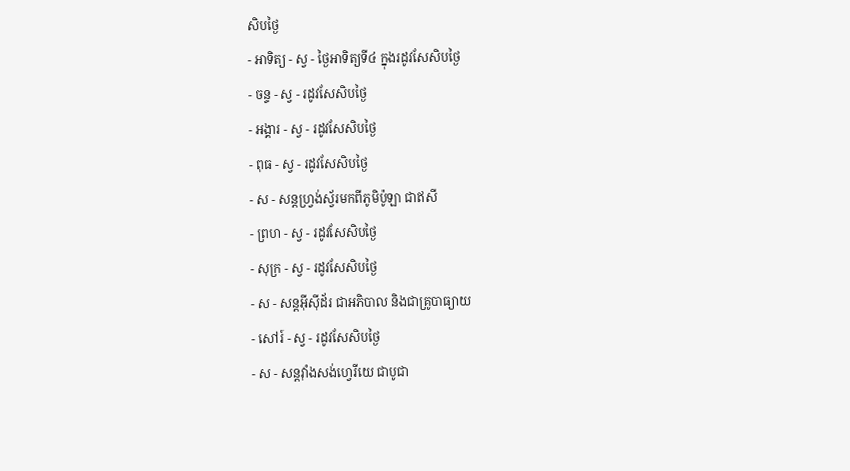សិបថ្ងៃ
- អាទិត្យ - ស្វ - ថ្ងៃអាទិត្យទី៤ ក្នុងរដូវសែសិបថ្ងៃ
- ចន្ទ - ស្វ - រដូវសែសិបថ្ងៃ
- អង្គារ - ស្វ - រដូវសែសិបថ្ងៃ
- ពុធ - ស្វ - រដូវសែសិបថ្ងៃ
- ស - សន្ដហ្វ្រង់ស្វ័រមកពីភូមិប៉ូឡា ជាឥសី
- ព្រហ - ស្វ - រដូវសែសិបថ្ងៃ
- សុក្រ - ស្វ - រដូវសែសិបថ្ងៃ
- ស - សន្ដអ៊ីស៊ីដ័រ ជាអភិបាល និងជាគ្រូបាធ្យាយ
- សៅរ៍ - ស្វ - រដូវសែសិបថ្ងៃ
- ស - សន្ដវ៉ាំងសង់ហ្វេរីយេ ជាបូជា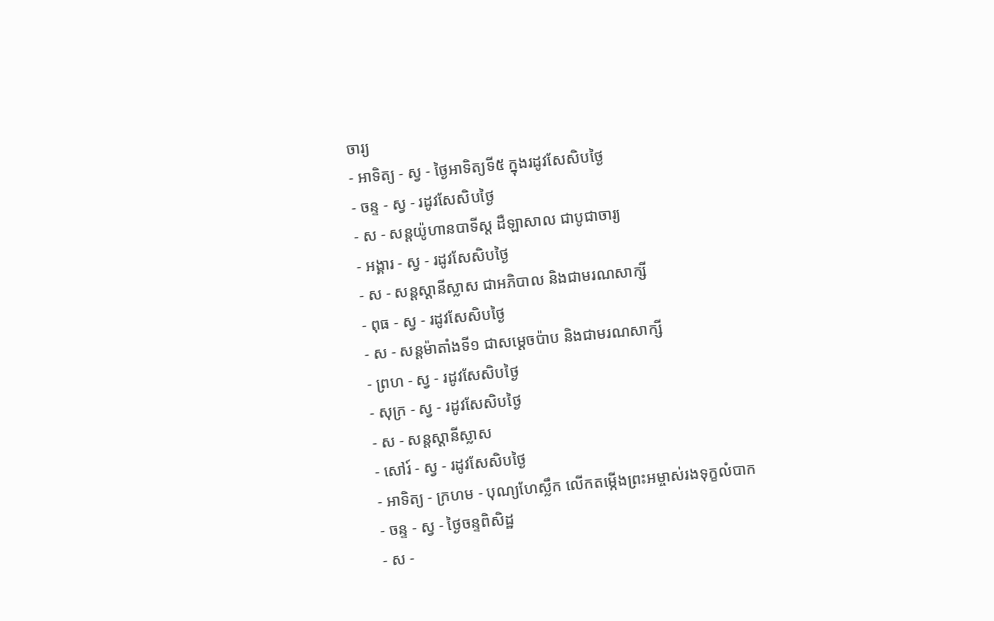ចារ្យ
- អាទិត្យ - ស្វ - ថ្ងៃអាទិត្យទី៥ ក្នុងរដូវសែសិបថ្ងៃ
- ចន្ទ - ស្វ - រដូវសែសិបថ្ងៃ
- ស - សន្ដយ៉ូហានបាទីស្ដ ដឺឡាសាល ជាបូជាចារ្យ
- អង្គារ - ស្វ - រដូវសែសិបថ្ងៃ
- ស - សន្ដស្ដានីស្លាស ជាអភិបាល និងជាមរណសាក្សី
- ពុធ - ស្វ - រដូវសែសិបថ្ងៃ
- ស - សន្ដម៉ាតាំងទី១ ជាសម្ដេចប៉ាប និងជាមរណសាក្សី
- ព្រហ - ស្វ - រដូវសែសិបថ្ងៃ
- សុក្រ - ស្វ - រដូវសែសិបថ្ងៃ
- ស - សន្ដស្ដានីស្លាស
- សៅរ៍ - ស្វ - រដូវសែសិបថ្ងៃ
- អាទិត្យ - ក្រហម - បុណ្យហែស្លឹក លើកតម្កើងព្រះអម្ចាស់រងទុក្ខលំបាក
- ចន្ទ - ស្វ - ថ្ងៃចន្ទពិសិដ្ឋ
- ស -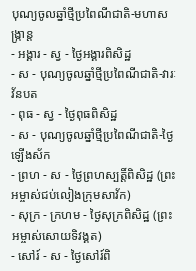បុណ្យចូលឆ្នាំថ្មីប្រពៃណីជាតិ-មហាសង្រ្កាន្ដ
- អង្គារ - ស្វ - ថ្ងៃអង្គារពិសិដ្ឋ
- ស - បុណ្យចូលឆ្នាំថ្មីប្រពៃណីជាតិ-វារៈវ័នបត
- ពុធ - ស្វ - ថ្ងៃពុធពិសិដ្ឋ
- ស - បុណ្យចូលឆ្នាំថ្មីប្រពៃណីជាតិ-ថ្ងៃឡើងស័ក
- ព្រហ - ស - ថ្ងៃព្រហស្បត្ដិ៍ពិសិដ្ឋ (ព្រះអម្ចាស់ជប់លៀងក្រុមសាវ័ក)
- សុក្រ - ក្រហម - ថ្ងៃសុក្រពិសិដ្ឋ (ព្រះអម្ចាស់សោយទិវង្គត)
- សៅរ៍ - ស - ថ្ងៃសៅរ៍ពិ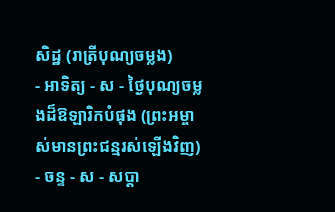សិដ្ឋ (រាត្រីបុណ្យចម្លង)
- អាទិត្យ - ស - ថ្ងៃបុណ្យចម្លងដ៏ឱឡារិកបំផុង (ព្រះអម្ចាស់មានព្រះជន្មរស់ឡើងវិញ)
- ចន្ទ - ស - សប្ដា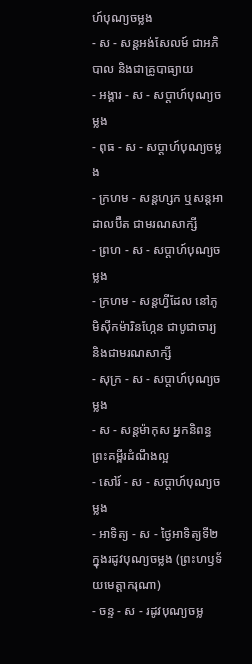ហ៍បុណ្យចម្លង
- ស - សន្ដអង់សែលម៍ ជាអភិបាល និងជាគ្រូបាធ្យាយ
- អង្គារ - ស - សប្ដាហ៍បុណ្យចម្លង
- ពុធ - ស - សប្ដាហ៍បុណ្យចម្លង
- ក្រហម - សន្ដហ្សក ឬសន្ដអាដាលប៊ឺត ជាមរណសាក្សី
- ព្រហ - ស - សប្ដាហ៍បុណ្យចម្លង
- ក្រហម - សន្ដហ្វីដែល នៅភូមិស៊ីកម៉ារិនហ្កែន ជាបូជាចារ្យ និងជាមរណសាក្សី
- សុក្រ - ស - សប្ដាហ៍បុណ្យចម្លង
- ស - សន្ដម៉ាកុស អ្នកនិពន្ធព្រះគម្ពីរដំណឹងល្អ
- សៅរ៍ - ស - សប្ដាហ៍បុណ្យចម្លង
- អាទិត្យ - ស - ថ្ងៃអាទិត្យទី២ ក្នុងរដូវបុណ្យចម្លង (ព្រះហឫទ័យមេត្ដាករុណា)
- ចន្ទ - ស - រដូវបុណ្យចម្ល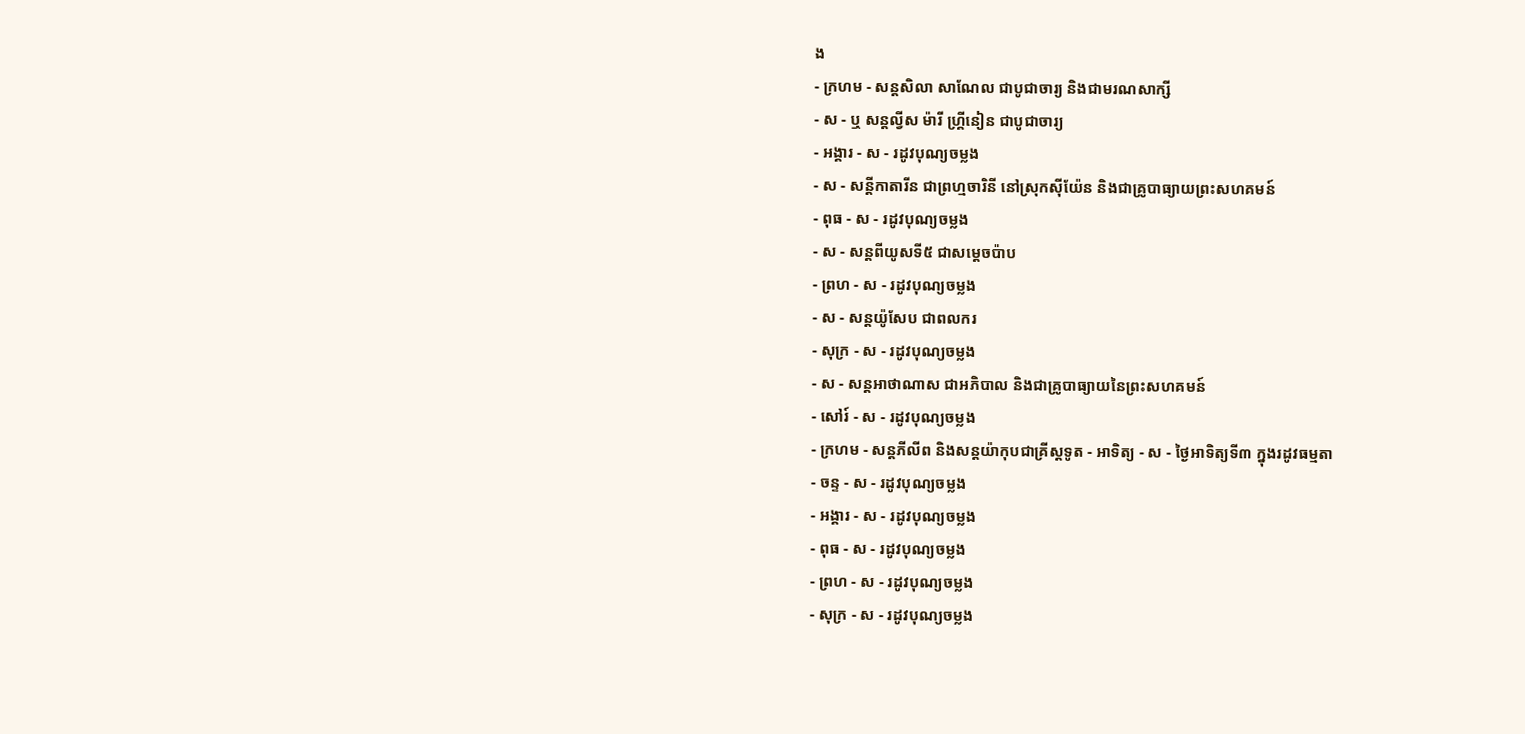ង
- ក្រហម - សន្ដសិលា សាណែល ជាបូជាចារ្យ និងជាមរណសាក្សី
- ស - ឬ សន្ដល្វីស ម៉ារី ហ្គ្រីនៀន ជាបូជាចារ្យ
- អង្គារ - ស - រដូវបុណ្យចម្លង
- ស - សន្ដីកាតារីន ជាព្រហ្មចារិនី នៅស្រុកស៊ីយ៉ែន និងជាគ្រូបាធ្យាយព្រះសហគមន៍
- ពុធ - ស - រដូវបុណ្យចម្លង
- ស - សន្ដពីយូសទី៥ ជាសម្ដេចប៉ាប
- ព្រហ - ស - រដូវបុណ្យចម្លង
- ស - សន្ដយ៉ូសែប ជាពលករ
- សុក្រ - ស - រដូវបុណ្យចម្លង
- ស - សន្ដអាថាណាស ជាអភិបាល និងជាគ្រូបាធ្យាយនៃព្រះសហគមន៍
- សៅរ៍ - ស - រដូវបុណ្យចម្លង
- ក្រហម - សន្ដភីលីព និងសន្ដយ៉ាកុបជាគ្រីស្ដទូត - អាទិត្យ - ស - ថ្ងៃអាទិត្យទី៣ ក្នុងរដូវធម្មតា
- ចន្ទ - ស - រដូវបុណ្យចម្លង
- អង្គារ - ស - រដូវបុណ្យចម្លង
- ពុធ - ស - រដូវបុណ្យចម្លង
- ព្រហ - ស - រដូវបុណ្យចម្លង
- សុក្រ - ស - រដូវបុណ្យចម្លង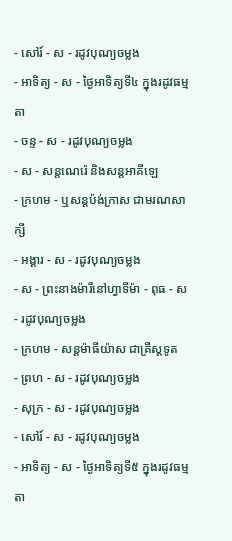- សៅរ៍ - ស - រដូវបុណ្យចម្លង
- អាទិត្យ - ស - ថ្ងៃអាទិត្យទី៤ ក្នុងរដូវធម្មតា
- ចន្ទ - ស - រដូវបុណ្យចម្លង
- ស - សន្ដណេរ៉េ និងសន្ដអាគីឡេ
- ក្រហម - ឬសន្ដប៉ង់ក្រាស ជាមរណសាក្សី
- អង្គារ - ស - រដូវបុណ្យចម្លង
- ស - ព្រះនាងម៉ារីនៅហ្វាទីម៉ា - ពុធ - ស - រដូវបុណ្យចម្លង
- ក្រហម - សន្ដម៉ាធីយ៉ាស ជាគ្រីស្ដទូត
- ព្រហ - ស - រដូវបុណ្យចម្លង
- សុក្រ - ស - រដូវបុណ្យចម្លង
- សៅរ៍ - ស - រដូវបុណ្យចម្លង
- អាទិត្យ - ស - ថ្ងៃអាទិត្យទី៥ ក្នុងរដូវធម្មតា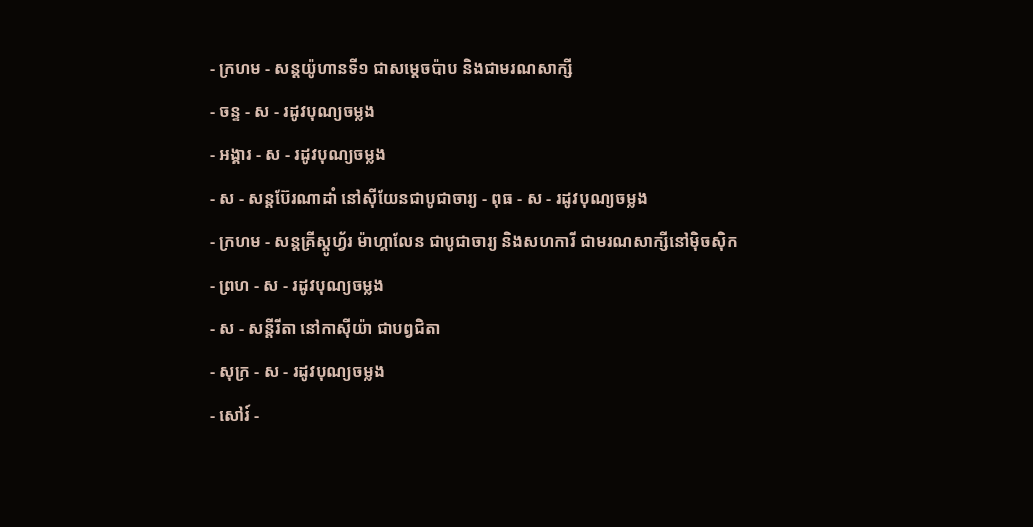- ក្រហម - សន្ដយ៉ូហានទី១ ជាសម្ដេចប៉ាប និងជាមរណសាក្សី
- ចន្ទ - ស - រដូវបុណ្យចម្លង
- អង្គារ - ស - រដូវបុណ្យចម្លង
- ស - សន្ដប៊ែរណាដាំ នៅស៊ីយែនជាបូជាចារ្យ - ពុធ - ស - រដូវបុណ្យចម្លង
- ក្រហម - សន្ដគ្រីស្ដូហ្វ័រ ម៉ាហ្គាលែន ជាបូជាចារ្យ និងសហការី ជាមរណសាក្សីនៅម៉ិចស៊ិក
- ព្រហ - ស - រដូវបុណ្យចម្លង
- ស - សន្ដីរីតា នៅកាស៊ីយ៉ា ជាបព្វជិតា
- សុក្រ - ស - រដូវបុណ្យចម្លង
- សៅរ៍ -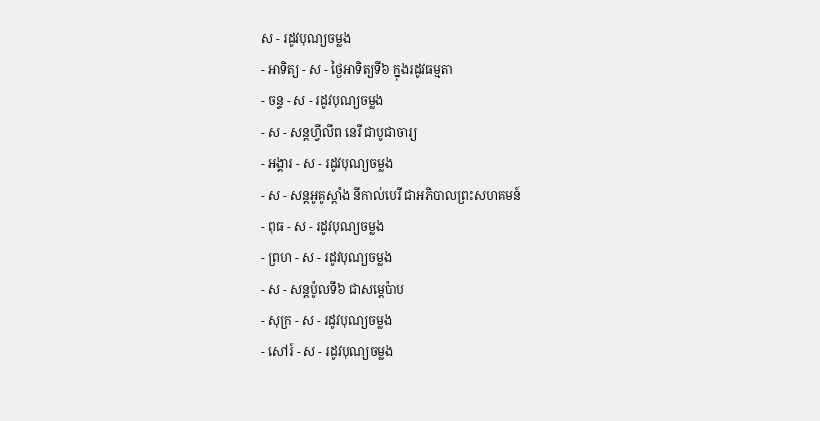ស - រដូវបុណ្យចម្លង
- អាទិត្យ - ស - ថ្ងៃអាទិត្យទី៦ ក្នុងរដូវធម្មតា
- ចន្ទ - ស - រដូវបុណ្យចម្លង
- ស - សន្ដហ្វីលីព នេរី ជាបូជាចារ្យ
- អង្គារ - ស - រដូវបុណ្យចម្លង
- ស - សន្ដអូគូស្ដាំង នីកាល់បេរី ជាអភិបាលព្រះសហគមន៍
- ពុធ - ស - រដូវបុណ្យចម្លង
- ព្រហ - ស - រដូវបុណ្យចម្លង
- ស - សន្ដប៉ូលទី៦ ជាសម្ដេប៉ាប
- សុក្រ - ស - រដូវបុណ្យចម្លង
- សៅរ៍ - ស - រដូវបុណ្យចម្លង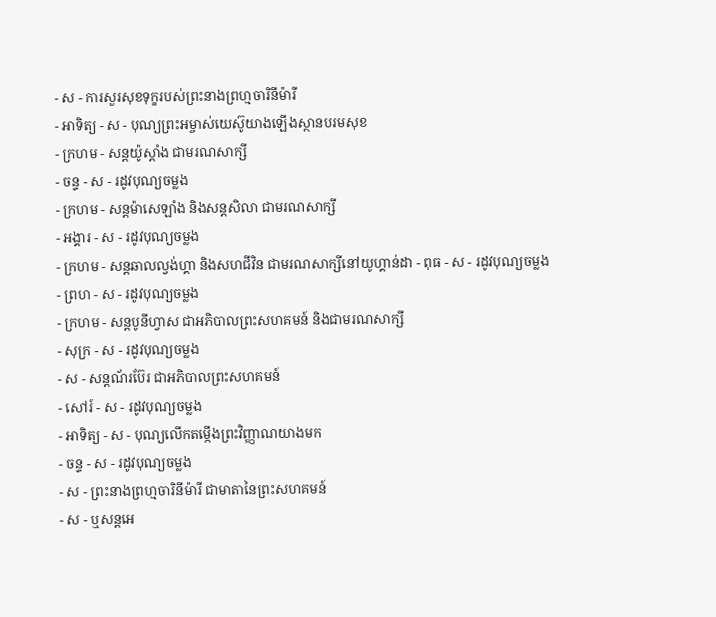- ស - ការសួរសុខទុក្ខរបស់ព្រះនាងព្រហ្មចារិនីម៉ារី
- អាទិត្យ - ស - បុណ្យព្រះអម្ចាស់យេស៊ូយាងឡើងស្ថានបរមសុខ
- ក្រហម - សន្ដយ៉ូស្ដាំង ជាមរណសាក្សី
- ចន្ទ - ស - រដូវបុណ្យចម្លង
- ក្រហម - សន្ដម៉ាសេឡាំង និងសន្ដសិលា ជាមរណសាក្សី
- អង្គារ - ស - រដូវបុណ្យចម្លង
- ក្រហម - សន្ដឆាលល្វង់ហ្គា និងសហជីវិន ជាមរណសាក្សីនៅយូហ្គាន់ដា - ពុធ - ស - រដូវបុណ្យចម្លង
- ព្រហ - ស - រដូវបុណ្យចម្លង
- ក្រហម - សន្ដបូនីហ្វាស ជាអភិបាលព្រះសហគមន៍ និងជាមរណសាក្សី
- សុក្រ - ស - រដូវបុណ្យចម្លង
- ស - សន្ដណ័រប៊ែរ ជាអភិបាលព្រះសហគមន៍
- សៅរ៍ - ស - រដូវបុណ្យចម្លង
- អាទិត្យ - ស - បុណ្យលើកតម្កើងព្រះវិញ្ញាណយាងមក
- ចន្ទ - ស - រដូវបុណ្យចម្លង
- ស - ព្រះនាងព្រហ្មចារិនីម៉ារី ជាមាតានៃព្រះសហគមន៍
- ស - ឬសន្ដអេ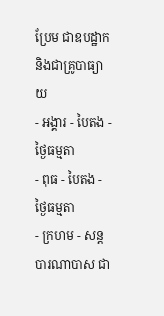ប្រែម ជាឧបដ្ឋាក និងជាគ្រូបាធ្យាយ
- អង្គារ - បៃតង - ថ្ងៃធម្មតា
- ពុធ - បៃតង - ថ្ងៃធម្មតា
- ក្រហម - សន្ដបារណាបាស ជា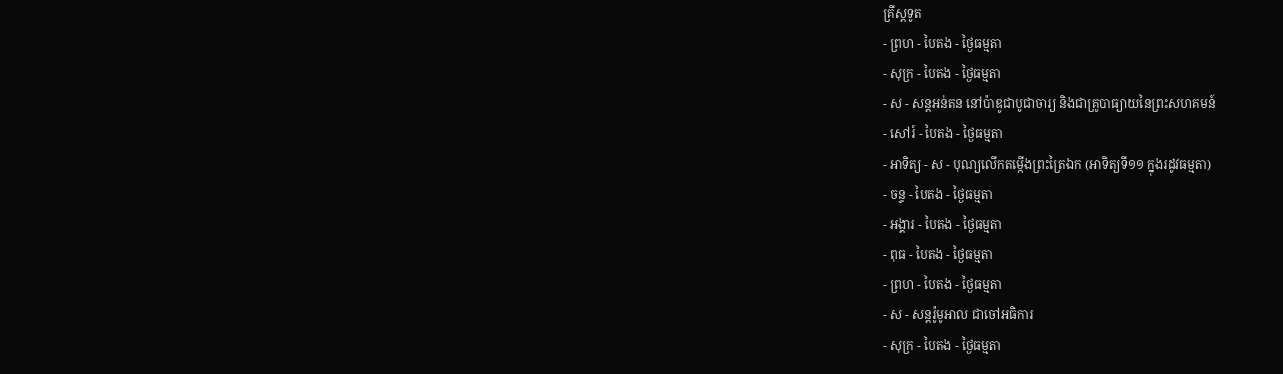គ្រីស្ដទូត
- ព្រហ - បៃតង - ថ្ងៃធម្មតា
- សុក្រ - បៃតង - ថ្ងៃធម្មតា
- ស - សន្ដអន់តន នៅប៉ាឌូជាបូជាចារ្យ និងជាគ្រូបាធ្យាយនៃព្រះសហគមន៍
- សៅរ៍ - បៃតង - ថ្ងៃធម្មតា
- អាទិត្យ - ស - បុណ្យលើកតម្កើងព្រះត្រៃឯក (អាទិត្យទី១១ ក្នុងរដូវធម្មតា)
- ចន្ទ - បៃតង - ថ្ងៃធម្មតា
- អង្គារ - បៃតង - ថ្ងៃធម្មតា
- ពុធ - បៃតង - ថ្ងៃធម្មតា
- ព្រហ - បៃតង - ថ្ងៃធម្មតា
- ស - សន្ដរ៉ូមូអាល ជាចៅអធិការ
- សុក្រ - បៃតង - ថ្ងៃធម្មតា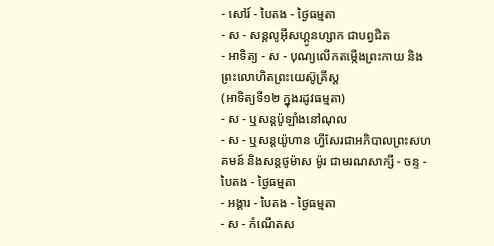- សៅរ៍ - បៃតង - ថ្ងៃធម្មតា
- ស - សន្ដលូអ៊ីសហ្គូនហ្សាក ជាបព្វជិត
- អាទិត្យ - ស - បុណ្យលើកតម្កើងព្រះកាយ និងព្រះលោហិតព្រះយេស៊ូគ្រីស្ដ
(អាទិត្យទី១២ ក្នុងរដូវធម្មតា)
- ស - ឬសន្ដប៉ូឡាំងនៅណុល
- ស - ឬសន្ដយ៉ូហាន ហ្វីសែរជាអភិបាលព្រះសហគមន៍ និងសន្ដថូម៉ាស ម៉ូរ ជាមរណសាក្សី - ចន្ទ - បៃតង - ថ្ងៃធម្មតា
- អង្គារ - បៃតង - ថ្ងៃធម្មតា
- ស - កំណើតស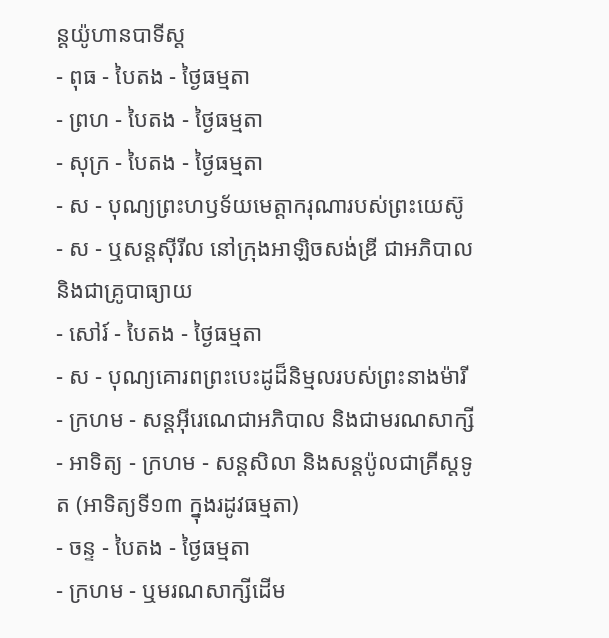ន្ដយ៉ូហានបាទីស្ដ
- ពុធ - បៃតង - ថ្ងៃធម្មតា
- ព្រហ - បៃតង - ថ្ងៃធម្មតា
- សុក្រ - បៃតង - ថ្ងៃធម្មតា
- ស - បុណ្យព្រះហឫទ័យមេត្ដាករុណារបស់ព្រះយេស៊ូ
- ស - ឬសន្ដស៊ីរីល នៅក្រុងអាឡិចសង់ឌ្រី ជាអភិបាល និងជាគ្រូបាធ្យាយ
- សៅរ៍ - បៃតង - ថ្ងៃធម្មតា
- ស - បុណ្យគោរពព្រះបេះដូដ៏និម្មលរបស់ព្រះនាងម៉ារី
- ក្រហម - សន្ដអ៊ីរេណេជាអភិបាល និងជាមរណសាក្សី
- អាទិត្យ - ក្រហម - សន្ដសិលា និងសន្ដប៉ូលជាគ្រីស្ដទូត (អាទិត្យទី១៣ ក្នុងរដូវធម្មតា)
- ចន្ទ - បៃតង - ថ្ងៃធម្មតា
- ក្រហម - ឬមរណសាក្សីដើម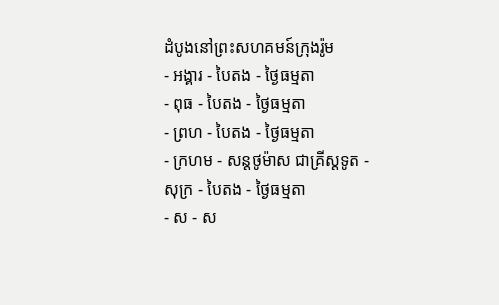ដំបូងនៅព្រះសហគមន៍ក្រុងរ៉ូម
- អង្គារ - បៃតង - ថ្ងៃធម្មតា
- ពុធ - បៃតង - ថ្ងៃធម្មតា
- ព្រហ - បៃតង - ថ្ងៃធម្មតា
- ក្រហម - សន្ដថូម៉ាស ជាគ្រីស្ដទូត - សុក្រ - បៃតង - ថ្ងៃធម្មតា
- ស - ស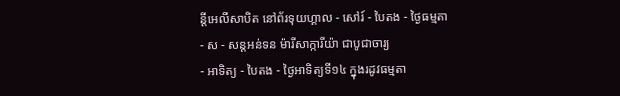ន្ដីអេលីសាបិត នៅព័រទុយហ្គាល - សៅរ៍ - បៃតង - ថ្ងៃធម្មតា
- ស - សន្ដអន់ទន ម៉ារីសាក្ការីយ៉ា ជាបូជាចារ្យ
- អាទិត្យ - បៃតង - ថ្ងៃអាទិត្យទី១៤ ក្នុងរដូវធម្មតា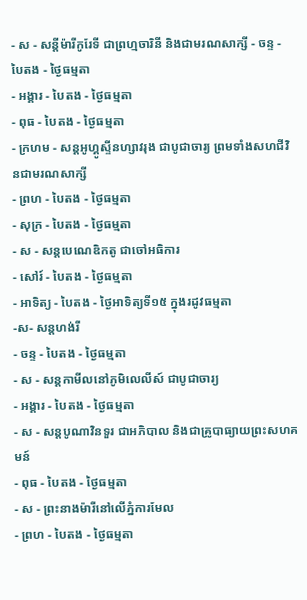- ស - សន្ដីម៉ារីកូរែទី ជាព្រហ្មចារិនី និងជាមរណសាក្សី - ចន្ទ - បៃតង - ថ្ងៃធម្មតា
- អង្គារ - បៃតង - ថ្ងៃធម្មតា
- ពុធ - បៃតង - ថ្ងៃធម្មតា
- ក្រហម - សន្ដអូហ្គូស្ទីនហ្សាវរុង ជាបូជាចារ្យ ព្រមទាំងសហជីវិនជាមរណសាក្សី
- ព្រហ - បៃតង - ថ្ងៃធម្មតា
- សុក្រ - បៃតង - ថ្ងៃធម្មតា
- ស - សន្ដបេណេឌិកតូ ជាចៅអធិការ
- សៅរ៍ - បៃតង - ថ្ងៃធម្មតា
- អាទិត្យ - បៃតង - ថ្ងៃអាទិត្យទី១៥ ក្នុងរដូវធម្មតា
-ស- សន្ដហង់រី
- ចន្ទ - បៃតង - ថ្ងៃធម្មតា
- ស - សន្ដកាមីលនៅភូមិលេលីស៍ ជាបូជាចារ្យ
- អង្គារ - បៃតង - ថ្ងៃធម្មតា
- ស - សន្ដបូណាវិនទួរ ជាអភិបាល និងជាគ្រូបាធ្យាយព្រះសហគមន៍
- ពុធ - បៃតង - ថ្ងៃធម្មតា
- ស - ព្រះនាងម៉ារីនៅលើភ្នំការមែល
- ព្រហ - បៃតង - ថ្ងៃធម្មតា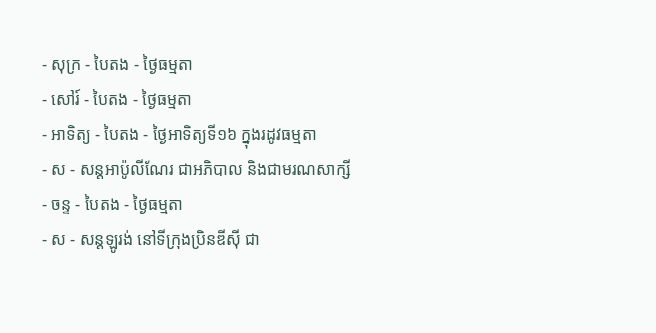- សុក្រ - បៃតង - ថ្ងៃធម្មតា
- សៅរ៍ - បៃតង - ថ្ងៃធម្មតា
- អាទិត្យ - បៃតង - ថ្ងៃអាទិត្យទី១៦ ក្នុងរដូវធម្មតា
- ស - សន្ដអាប៉ូលីណែរ ជាអភិបាល និងជាមរណសាក្សី
- ចន្ទ - បៃតង - ថ្ងៃធម្មតា
- ស - សន្ដឡូរង់ នៅទីក្រុងប្រិនឌីស៊ី ជា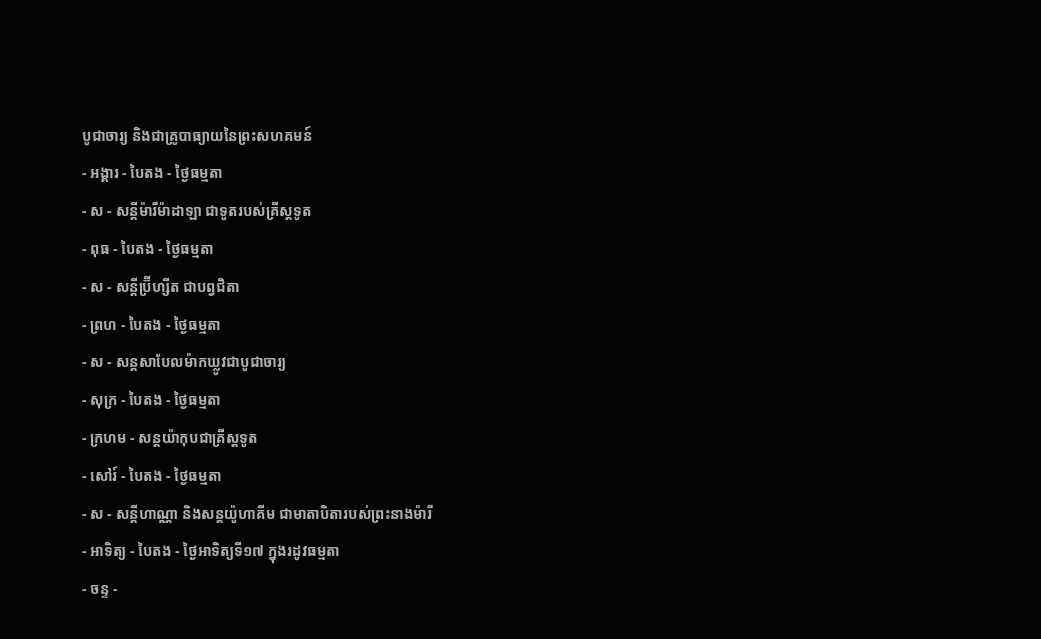បូជាចារ្យ និងជាគ្រូបាធ្យាយនៃព្រះសហគមន៍
- អង្គារ - បៃតង - ថ្ងៃធម្មតា
- ស - សន្ដីម៉ារីម៉ាដាឡា ជាទូតរបស់គ្រីស្ដទូត
- ពុធ - បៃតង - ថ្ងៃធម្មតា
- ស - សន្ដីប្រ៊ីហ្សីត ជាបព្វជិតា
- ព្រហ - បៃតង - ថ្ងៃធម្មតា
- ស - សន្ដសាបែលម៉ាកឃ្លូវជាបូជាចារ្យ
- សុក្រ - បៃតង - ថ្ងៃធម្មតា
- ក្រហម - សន្ដយ៉ាកុបជាគ្រីស្ដទូត
- សៅរ៍ - បៃតង - ថ្ងៃធម្មតា
- ស - សន្ដីហាណ្ណា និងសន្ដយ៉ូហាគីម ជាមាតាបិតារបស់ព្រះនាងម៉ារី
- អាទិត្យ - បៃតង - ថ្ងៃអាទិត្យទី១៧ ក្នុងរដូវធម្មតា
- ចន្ទ -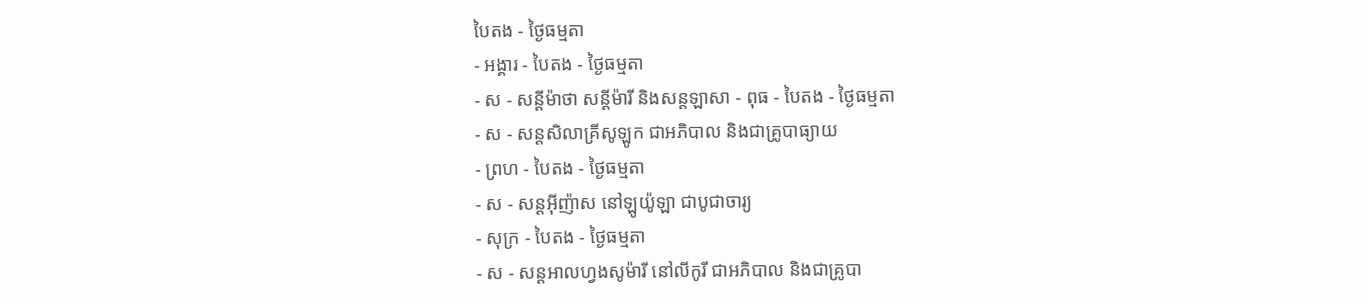បៃតង - ថ្ងៃធម្មតា
- អង្គារ - បៃតង - ថ្ងៃធម្មតា
- ស - សន្ដីម៉ាថា សន្ដីម៉ារី និងសន្ដឡាសា - ពុធ - បៃតង - ថ្ងៃធម្មតា
- ស - សន្ដសិលាគ្រីសូឡូក ជាអភិបាល និងជាគ្រូបាធ្យាយ
- ព្រហ - បៃតង - ថ្ងៃធម្មតា
- ស - សន្ដអ៊ីញ៉ាស នៅឡូយ៉ូឡា ជាបូជាចារ្យ
- សុក្រ - បៃតង - ថ្ងៃធម្មតា
- ស - សន្ដអាលហ្វងសូម៉ារី នៅលីកូរី ជាអភិបាល និងជាគ្រូបា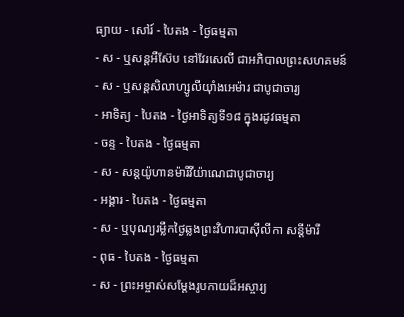ធ្យាយ - សៅរ៍ - បៃតង - ថ្ងៃធម្មតា
- ស - ឬសន្ដអឺស៊ែប នៅវែរសេលី ជាអភិបាលព្រះសហគមន៍
- ស - ឬសន្ដសិលាហ្សូលីយ៉ាំងអេម៉ារ ជាបូជាចារ្យ
- អាទិត្យ - បៃតង - ថ្ងៃអាទិត្យទី១៨ ក្នុងរដូវធម្មតា
- ចន្ទ - បៃតង - ថ្ងៃធម្មតា
- ស - សន្ដយ៉ូហានម៉ារីវីយ៉ាណេជាបូជាចារ្យ
- អង្គារ - បៃតង - ថ្ងៃធម្មតា
- ស - ឬបុណ្យរម្លឹកថ្ងៃឆ្លងព្រះវិហារបាស៊ីលីកា សន្ដីម៉ារី
- ពុធ - បៃតង - ថ្ងៃធម្មតា
- ស - ព្រះអម្ចាស់សម្ដែងរូបកាយដ៏អស្ចារ្យ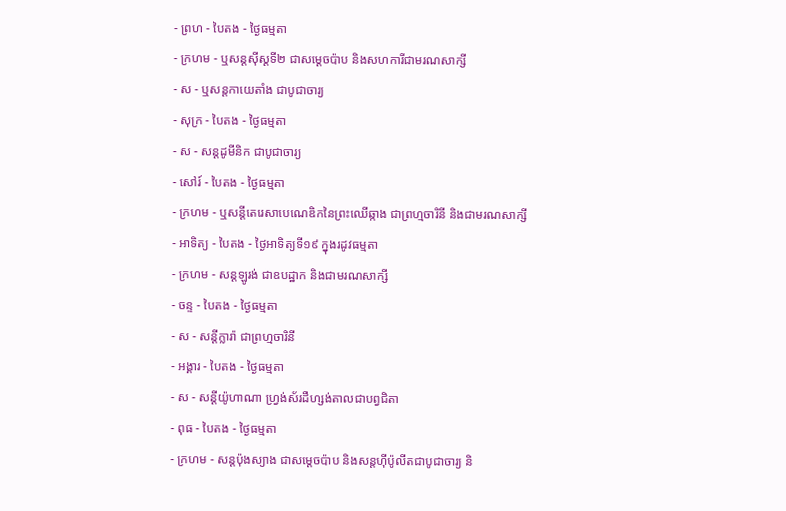- ព្រហ - បៃតង - ថ្ងៃធម្មតា
- ក្រហម - ឬសន្ដស៊ីស្ដទី២ ជាសម្ដេចប៉ាប និងសហការីជាមរណសាក្សី
- ស - ឬសន្ដកាយេតាំង ជាបូជាចារ្យ
- សុក្រ - បៃតង - ថ្ងៃធម្មតា
- ស - សន្ដដូមីនិក ជាបូជាចារ្យ
- សៅរ៍ - បៃតង - ថ្ងៃធម្មតា
- ក្រហម - ឬសន្ដីតេរេសាបេណេឌិកនៃព្រះឈើឆ្កាង ជាព្រហ្មចារិនី និងជាមរណសាក្សី
- អាទិត្យ - បៃតង - ថ្ងៃអាទិត្យទី១៩ ក្នុងរដូវធម្មតា
- ក្រហម - សន្ដឡូរង់ ជាឧបដ្ឋាក និងជាមរណសាក្សី
- ចន្ទ - បៃតង - ថ្ងៃធម្មតា
- ស - សន្ដីក្លារ៉ា ជាព្រហ្មចារិនី
- អង្គារ - បៃតង - ថ្ងៃធម្មតា
- ស - សន្ដីយ៉ូហាណា ហ្វ្រង់ស័រដឺហ្សង់តាលជាបព្វជិតា
- ពុធ - បៃតង - ថ្ងៃធម្មតា
- ក្រហម - សន្ដប៉ុងស្យាង ជាសម្ដេចប៉ាប និងសន្ដហ៊ីប៉ូលីតជាបូជាចារ្យ និ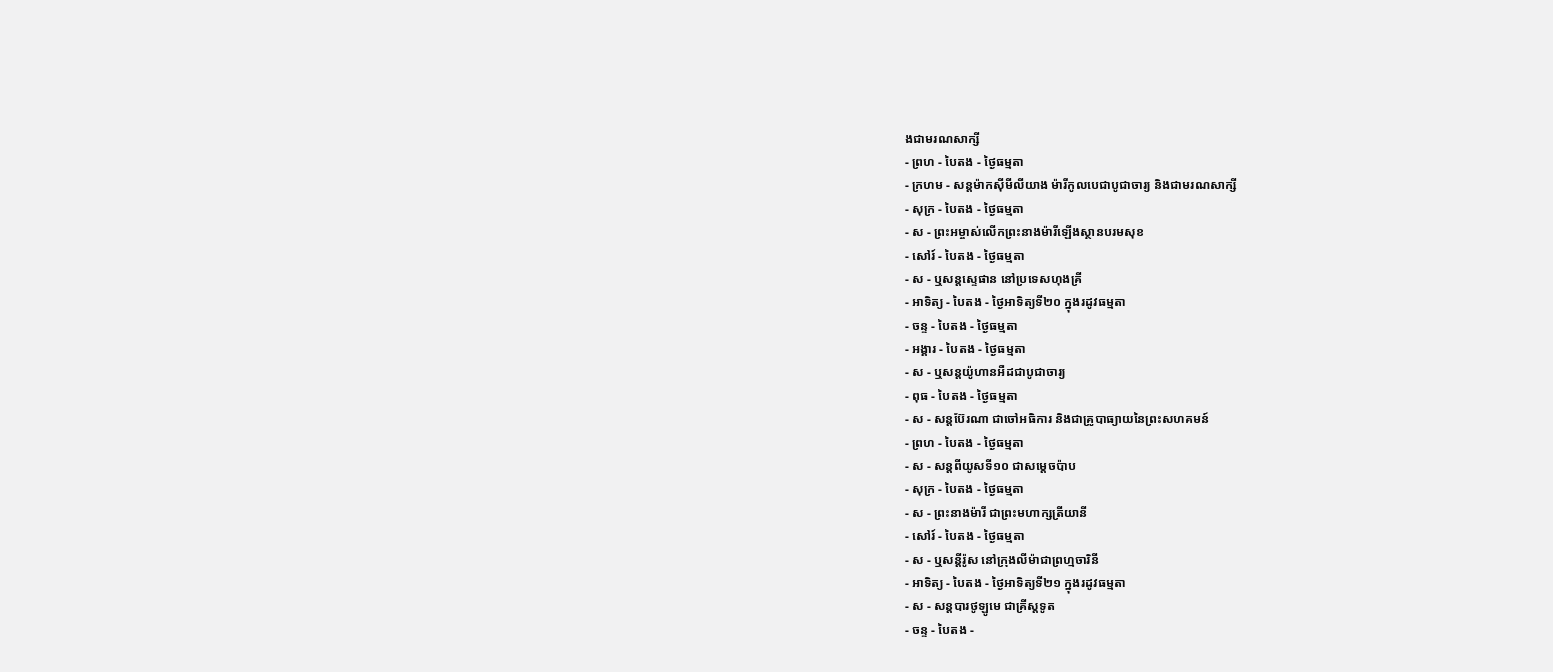ងជាមរណសាក្សី
- ព្រហ - បៃតង - ថ្ងៃធម្មតា
- ក្រហម - សន្ដម៉ាកស៊ីមីលីយាង ម៉ារីកូលបេជាបូជាចារ្យ និងជាមរណសាក្សី
- សុក្រ - បៃតង - ថ្ងៃធម្មតា
- ស - ព្រះអម្ចាស់លើកព្រះនាងម៉ារីឡើងស្ថានបរមសុខ
- សៅរ៍ - បៃតង - ថ្ងៃធម្មតា
- ស - ឬសន្ដស្ទេផាន នៅប្រទេសហុងគ្រី
- អាទិត្យ - បៃតង - ថ្ងៃអាទិត្យទី២០ ក្នុងរដូវធម្មតា
- ចន្ទ - បៃតង - ថ្ងៃធម្មតា
- អង្គារ - បៃតង - ថ្ងៃធម្មតា
- ស - ឬសន្ដយ៉ូហានអឺដជាបូជាចារ្យ
- ពុធ - បៃតង - ថ្ងៃធម្មតា
- ស - សន្ដប៊ែរណា ជាចៅអធិការ និងជាគ្រូបាធ្យាយនៃព្រះសហគមន៍
- ព្រហ - បៃតង - ថ្ងៃធម្មតា
- ស - សន្ដពីយូសទី១០ ជាសម្ដេចប៉ាប
- សុក្រ - បៃតង - ថ្ងៃធម្មតា
- ស - ព្រះនាងម៉ារី ជាព្រះមហាក្សត្រីយានី
- សៅរ៍ - បៃតង - ថ្ងៃធម្មតា
- ស - ឬសន្ដីរ៉ូស នៅក្រុងលីម៉ាជាព្រហ្មចារិនី
- អាទិត្យ - បៃតង - ថ្ងៃអាទិត្យទី២១ ក្នុងរដូវធម្មតា
- ស - សន្ដបារថូឡូមេ ជាគ្រីស្ដទូត
- ចន្ទ - បៃតង -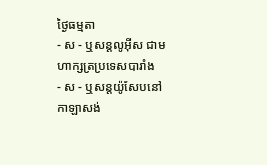ថ្ងៃធម្មតា
- ស - ឬសន្ដលូអ៊ីស ជាមហាក្សត្រប្រទេសបារាំង
- ស - ឬសន្ដយ៉ូសែបនៅកាឡាសង់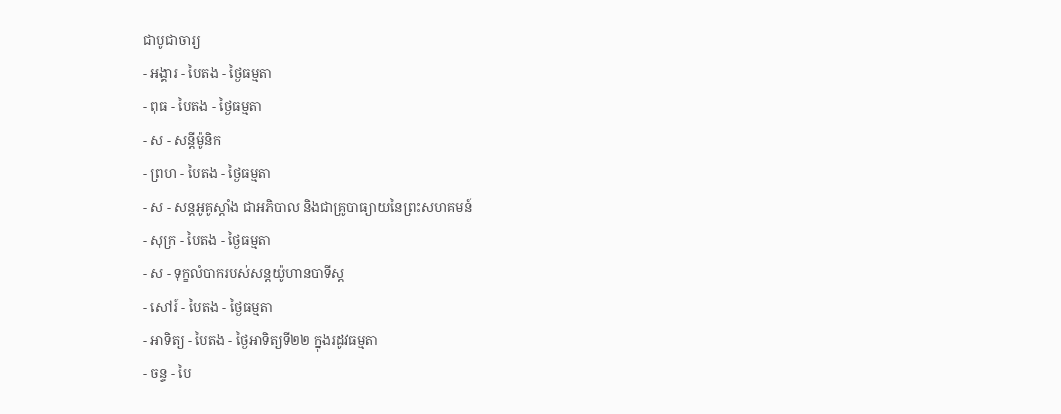ជាបូជាចារ្យ
- អង្គារ - បៃតង - ថ្ងៃធម្មតា
- ពុធ - បៃតង - ថ្ងៃធម្មតា
- ស - សន្ដីម៉ូនិក
- ព្រហ - បៃតង - ថ្ងៃធម្មតា
- ស - សន្ដអូគូស្ដាំង ជាអភិបាល និងជាគ្រូបាធ្យាយនៃព្រះសហគមន៍
- សុក្រ - បៃតង - ថ្ងៃធម្មតា
- ស - ទុក្ខលំបាករបស់សន្ដយ៉ូហានបាទីស្ដ
- សៅរ៍ - បៃតង - ថ្ងៃធម្មតា
- អាទិត្យ - បៃតង - ថ្ងៃអាទិត្យទី២២ ក្នុងរដូវធម្មតា
- ចន្ទ - បៃ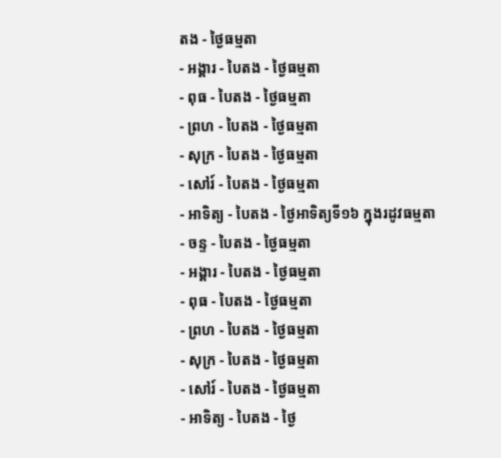តង - ថ្ងៃធម្មតា
- អង្គារ - បៃតង - ថ្ងៃធម្មតា
- ពុធ - បៃតង - ថ្ងៃធម្មតា
- ព្រហ - បៃតង - ថ្ងៃធម្មតា
- សុក្រ - បៃតង - ថ្ងៃធម្មតា
- សៅរ៍ - បៃតង - ថ្ងៃធម្មតា
- អាទិត្យ - បៃតង - ថ្ងៃអាទិត្យទី១៦ ក្នុងរដូវធម្មតា
- ចន្ទ - បៃតង - ថ្ងៃធម្មតា
- អង្គារ - បៃតង - ថ្ងៃធម្មតា
- ពុធ - បៃតង - ថ្ងៃធម្មតា
- ព្រហ - បៃតង - ថ្ងៃធម្មតា
- សុក្រ - បៃតង - ថ្ងៃធម្មតា
- សៅរ៍ - បៃតង - ថ្ងៃធម្មតា
- អាទិត្យ - បៃតង - ថ្ងៃ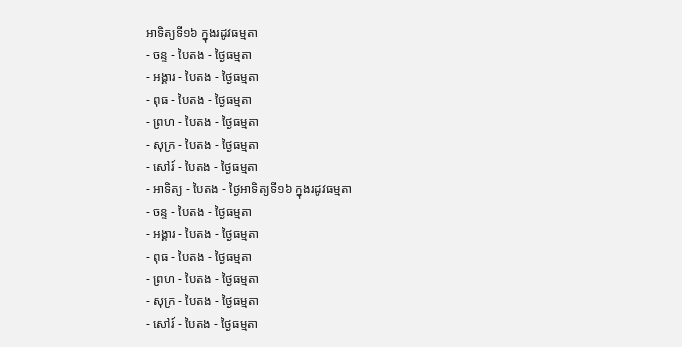អាទិត្យទី១៦ ក្នុងរដូវធម្មតា
- ចន្ទ - បៃតង - ថ្ងៃធម្មតា
- អង្គារ - បៃតង - ថ្ងៃធម្មតា
- ពុធ - បៃតង - ថ្ងៃធម្មតា
- ព្រហ - បៃតង - ថ្ងៃធម្មតា
- សុក្រ - បៃតង - ថ្ងៃធម្មតា
- សៅរ៍ - បៃតង - ថ្ងៃធម្មតា
- អាទិត្យ - បៃតង - ថ្ងៃអាទិត្យទី១៦ ក្នុងរដូវធម្មតា
- ចន្ទ - បៃតង - ថ្ងៃធម្មតា
- អង្គារ - បៃតង - ថ្ងៃធម្មតា
- ពុធ - បៃតង - ថ្ងៃធម្មតា
- ព្រហ - បៃតង - ថ្ងៃធម្មតា
- សុក្រ - បៃតង - ថ្ងៃធម្មតា
- សៅរ៍ - បៃតង - ថ្ងៃធម្មតា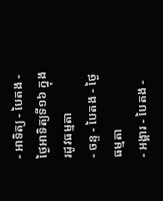- អាទិត្យ - បៃតង - ថ្ងៃអាទិត្យទី១៦ ក្នុងរដូវធម្មតា
- ចន្ទ - បៃតង - ថ្ងៃធម្មតា
- អង្គារ - បៃតង -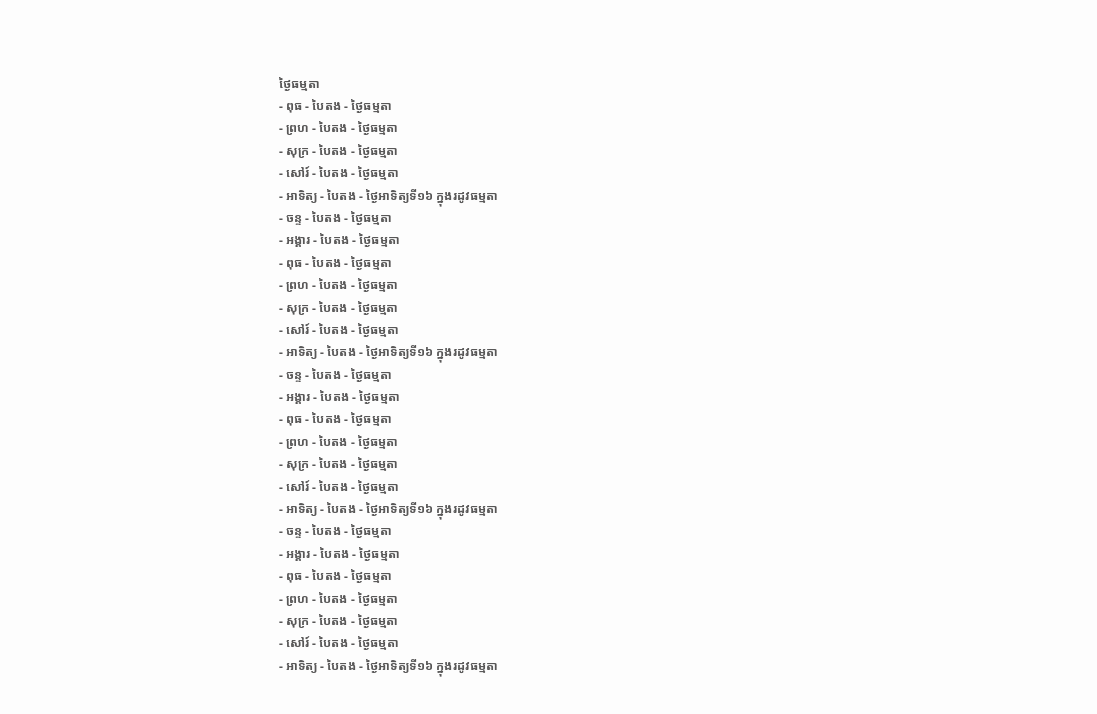ថ្ងៃធម្មតា
- ពុធ - បៃតង - ថ្ងៃធម្មតា
- ព្រហ - បៃតង - ថ្ងៃធម្មតា
- សុក្រ - បៃតង - ថ្ងៃធម្មតា
- សៅរ៍ - បៃតង - ថ្ងៃធម្មតា
- អាទិត្យ - បៃតង - ថ្ងៃអាទិត្យទី១៦ ក្នុងរដូវធម្មតា
- ចន្ទ - បៃតង - ថ្ងៃធម្មតា
- អង្គារ - បៃតង - ថ្ងៃធម្មតា
- ពុធ - បៃតង - ថ្ងៃធម្មតា
- ព្រហ - បៃតង - ថ្ងៃធម្មតា
- សុក្រ - បៃតង - ថ្ងៃធម្មតា
- សៅរ៍ - បៃតង - ថ្ងៃធម្មតា
- អាទិត្យ - បៃតង - ថ្ងៃអាទិត្យទី១៦ ក្នុងរដូវធម្មតា
- ចន្ទ - បៃតង - ថ្ងៃធម្មតា
- អង្គារ - បៃតង - ថ្ងៃធម្មតា
- ពុធ - បៃតង - ថ្ងៃធម្មតា
- ព្រហ - បៃតង - ថ្ងៃធម្មតា
- សុក្រ - បៃតង - ថ្ងៃធម្មតា
- សៅរ៍ - បៃតង - ថ្ងៃធម្មតា
- អាទិត្យ - បៃតង - ថ្ងៃអាទិត្យទី១៦ ក្នុងរដូវធម្មតា
- ចន្ទ - បៃតង - ថ្ងៃធម្មតា
- អង្គារ - បៃតង - ថ្ងៃធម្មតា
- ពុធ - បៃតង - ថ្ងៃធម្មតា
- ព្រហ - បៃតង - ថ្ងៃធម្មតា
- សុក្រ - បៃតង - ថ្ងៃធម្មតា
- សៅរ៍ - បៃតង - ថ្ងៃធម្មតា
- អាទិត្យ - បៃតង - ថ្ងៃអាទិត្យទី១៦ ក្នុងរដូវធម្មតា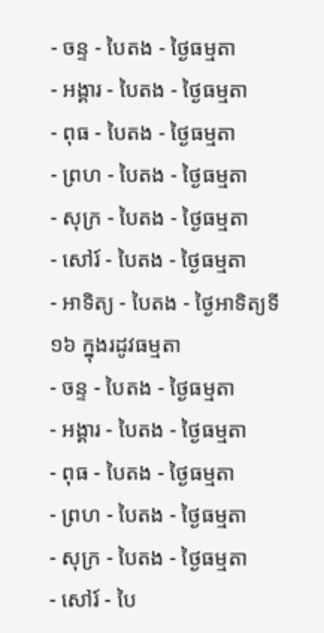- ចន្ទ - បៃតង - ថ្ងៃធម្មតា
- អង្គារ - បៃតង - ថ្ងៃធម្មតា
- ពុធ - បៃតង - ថ្ងៃធម្មតា
- ព្រហ - បៃតង - ថ្ងៃធម្មតា
- សុក្រ - បៃតង - ថ្ងៃធម្មតា
- សៅរ៍ - បៃតង - ថ្ងៃធម្មតា
- អាទិត្យ - បៃតង - ថ្ងៃអាទិត្យទី១៦ ក្នុងរដូវធម្មតា
- ចន្ទ - បៃតង - ថ្ងៃធម្មតា
- អង្គារ - បៃតង - ថ្ងៃធម្មតា
- ពុធ - បៃតង - ថ្ងៃធម្មតា
- ព្រហ - បៃតង - ថ្ងៃធម្មតា
- សុក្រ - បៃតង - ថ្ងៃធម្មតា
- សៅរ៍ - បៃ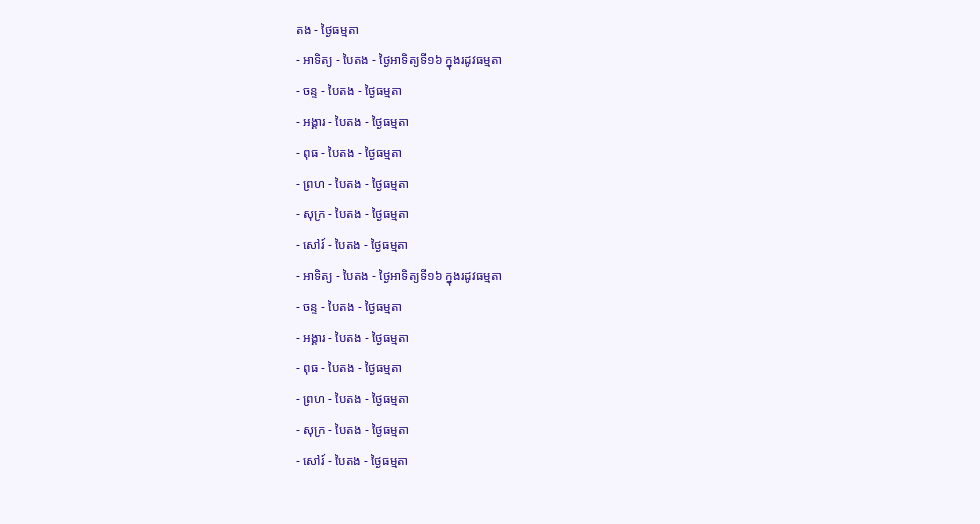តង - ថ្ងៃធម្មតា
- អាទិត្យ - បៃតង - ថ្ងៃអាទិត្យទី១៦ ក្នុងរដូវធម្មតា
- ចន្ទ - បៃតង - ថ្ងៃធម្មតា
- អង្គារ - បៃតង - ថ្ងៃធម្មតា
- ពុធ - បៃតង - ថ្ងៃធម្មតា
- ព្រហ - បៃតង - ថ្ងៃធម្មតា
- សុក្រ - បៃតង - ថ្ងៃធម្មតា
- សៅរ៍ - បៃតង - ថ្ងៃធម្មតា
- អាទិត្យ - បៃតង - ថ្ងៃអាទិត្យទី១៦ ក្នុងរដូវធម្មតា
- ចន្ទ - បៃតង - ថ្ងៃធម្មតា
- អង្គារ - បៃតង - ថ្ងៃធម្មតា
- ពុធ - បៃតង - ថ្ងៃធម្មតា
- ព្រហ - បៃតង - ថ្ងៃធម្មតា
- សុក្រ - បៃតង - ថ្ងៃធម្មតា
- សៅរ៍ - បៃតង - ថ្ងៃធម្មតា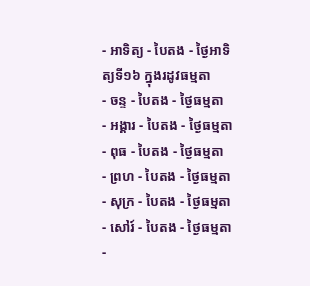- អាទិត្យ - បៃតង - ថ្ងៃអាទិត្យទី១៦ ក្នុងរដូវធម្មតា
- ចន្ទ - បៃតង - ថ្ងៃធម្មតា
- អង្គារ - បៃតង - ថ្ងៃធម្មតា
- ពុធ - បៃតង - ថ្ងៃធម្មតា
- ព្រហ - បៃតង - ថ្ងៃធម្មតា
- សុក្រ - បៃតង - ថ្ងៃធម្មតា
- សៅរ៍ - បៃតង - ថ្ងៃធម្មតា
-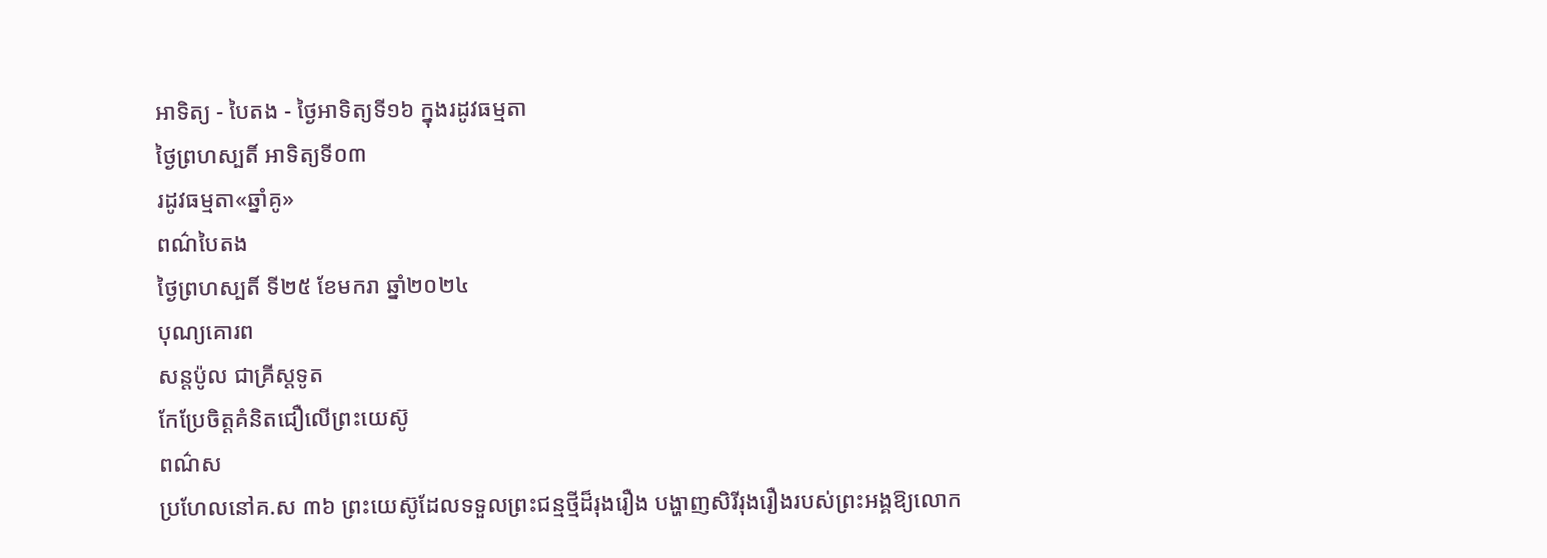អាទិត្យ - បៃតង - ថ្ងៃអាទិត្យទី១៦ ក្នុងរដូវធម្មតា
ថ្ងៃព្រហស្បតិ៍ អាទិត្យទី០៣
រដូវធម្មតា«ឆ្នាំគូ»
ពណ៌បៃតង
ថ្ងៃព្រហស្បតិ៍ ទី២៥ ខែមករា ឆ្នាំ២០២៤
បុណ្យគោរព
សន្តប៉ូល ជាគ្រីស្ដទូត
កែប្រែចិត្ដគំនិតជឿលើព្រះយេស៊ូ
ពណ៌ស
ប្រហែលនៅគ.ស ៣៦ ព្រះយេស៊ូដែលទទួលព្រះជន្មថ្មីដ៏រុងរឿង បង្ហាញសិរីរុងរឿងរបស់ព្រះអង្គឱ្យលោក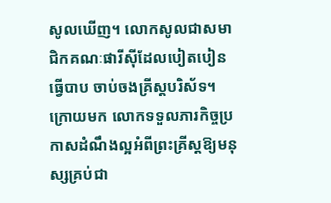សូលឃើញ។ លោកសូលជាសមាជិកគណៈផារីស៊ីដែលបៀតបៀនធ្វើបាប ចាប់ចងគ្រីស្តបរិស័ទ។ ក្រោយមក លោកទទួលភារកិច្ចប្រកាសដំណឹងល្អអំពីព្រះគ្រីស្តឱ្យមនុស្សគ្រប់ជា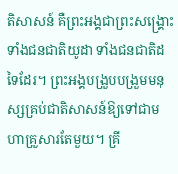តិសាសន៍ គឺព្រះអង្គជាព្រះសង្គ្រោះទាំងជនជាតិយូដា ទាំងជនជាតិដទៃដែរ។ ព្រះអង្គបង្រួបបង្រួមមនុស្សគ្រប់ជាតិសាសន៍ឱ្យទៅជាមហាគ្រួសារតែមួយ។ គ្រី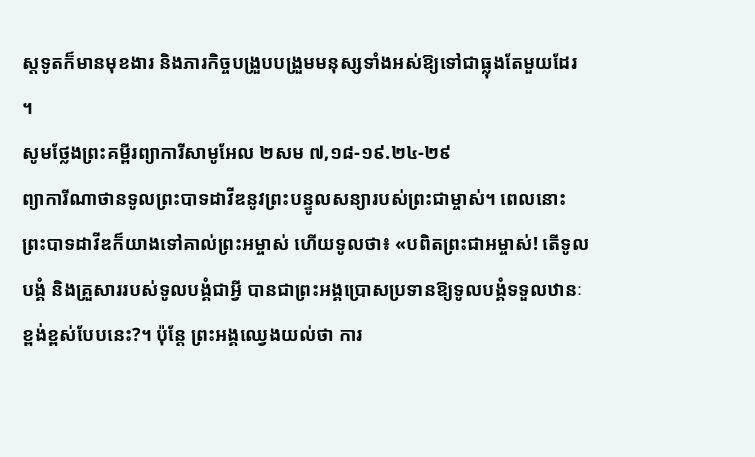ស្តទូតក៏មានមុខងារ និងភារកិច្ចបង្រួបបង្រួមមនុស្សទាំងអស់ឱ្យទៅជាធ្លុងតែមួយដែរ ។
សូមថ្លែងព្រះគម្ពីរព្យាការីសាមូអែល ២សម ៧,១៨-១៩.២៤-២៩
ព្យាការីណាថានទូលព្រះបាទដាវីឌនូវព្រះបន្ទូលសន្យារបស់ព្រះជាម្ចាស់។ ពេលនោះ ព្រះបាទដាវីឌក៏យាងទៅគាល់ព្រះអម្ចាស់ ហើយទូលថា៖ «បពិតព្រះជាអម្ចាស់! តើទូលបង្គំ និងគ្រួសាររបស់ទូលបង្គំជាអ្វី បានជាព្រះអង្គប្រោសប្រទានឱ្យទូលបង្គំទទួលឋានៈខ្ពង់ខ្ពស់បែបនេះ?។ ប៉ុន្តែ ព្រះអង្គឈ្វេងយល់ថា ការ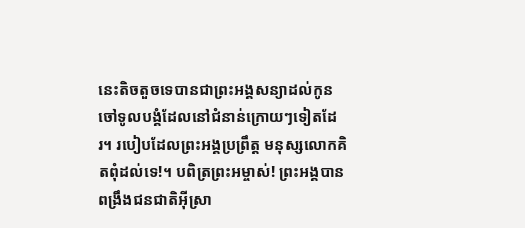នេះតិចតួចទេបានជាព្រះអង្គសន្យាដល់កូនចៅទូលបង្គំដែលនៅជំនាន់ក្រោយៗទៀតដែរ។ របៀបដែលព្រះអង្គប្រព្រឹត្ត មនុស្សលោកគិតពុំដល់ទេ!។ បពិត្រព្រះអម្ចាស់! ព្រះអង្គបានពង្រឹងជនជាតិអ៊ីស្រា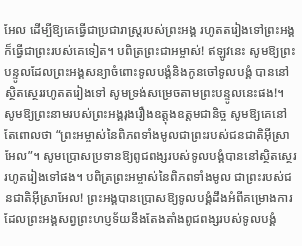អែល ដើម្បីឱ្យគេធ្វើជាប្រជារាស្រ្តរបស់ព្រះអង្គ រហូតតរៀងទៅព្រះអង្គក៏ធ្វើជាព្រះរបស់គេទៀត។ បពិត្រព្រះជាអម្ចាស់! ឥឡូវនេះ សូមឱ្យព្រះបន្ទូលដែលព្រះអង្គសន្យាចំពោះទូលបង្គំនិងកូនចៅទូលបង្គំ បាននៅស្ថិតស្ថេររហូតតរៀងទៅ សូមទ្រង់សម្រេចតាមព្រះបន្ទូលនេះផង!។ សូមឱ្យព្រះនាមរបស់ព្រះអង្គរុងរឿងឧត្តុងឧត្តមជានិច្ច សូមឱ្យគេនៅតែពោលថា “ព្រះអម្ចាស់នៃពិភពទាំងមូលជាព្រះរបស់ជនជាតិអ៊ីស្រាអែល”។ សូមប្រោសប្រទានឱ្យពូជពង្សរបស់ទូលបង្គំបាននៅស្ថិតស្ថេររហូតរៀងទៅផង។ បពិត្រព្រះអម្ចាស់នៃពិភពទាំងមូល ជាព្រះរបស់ជនជាតិអ៊ីស្រាអែល! ព្រះអង្គបានប្រោសឱ្យទូលបង្គំដឹងអំពីគម្រោងការដែលព្រះអង្គសព្វព្រះហប្ញទ័យនឹងតែងតាំងពូជពង្សរបស់ទូលបង្គំ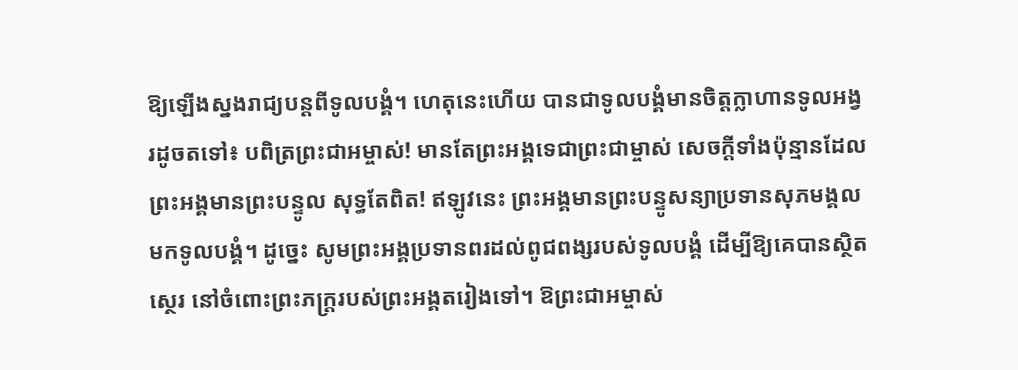ឱ្យឡើងស្នងរាជ្យបន្តពីទូលបង្គំ។ ហេតុនេះហើយ បានជាទូលបង្គំមានចិត្តក្លាហានទូលអង្វរដូចតទៅ៖ បពិត្រព្រះជាអម្ចាស់! មានតែព្រះអង្គទេជាព្រះជាម្ចាស់ សេចក្តីទាំងប៉ុន្មានដែលព្រះអង្គមានព្រះបន្ទូល សុទ្ធតែពិត! ឥឡូវនេះ ព្រះអង្គមានព្រះបន្ទូសន្យាប្រទានសុភមង្គលមកទូលបង្គំ។ ដូច្នេះ សូមព្រះអង្គប្រទានពរដល់ពូជពង្សរបស់ទូលបង្គំ ដើម្បីឱ្យគេបានស្ថិតស្ថេរ នៅចំពោះព្រះភក្រ្តរបស់ព្រះអង្គតរៀងទៅ។ ឱព្រះជាអម្ចាស់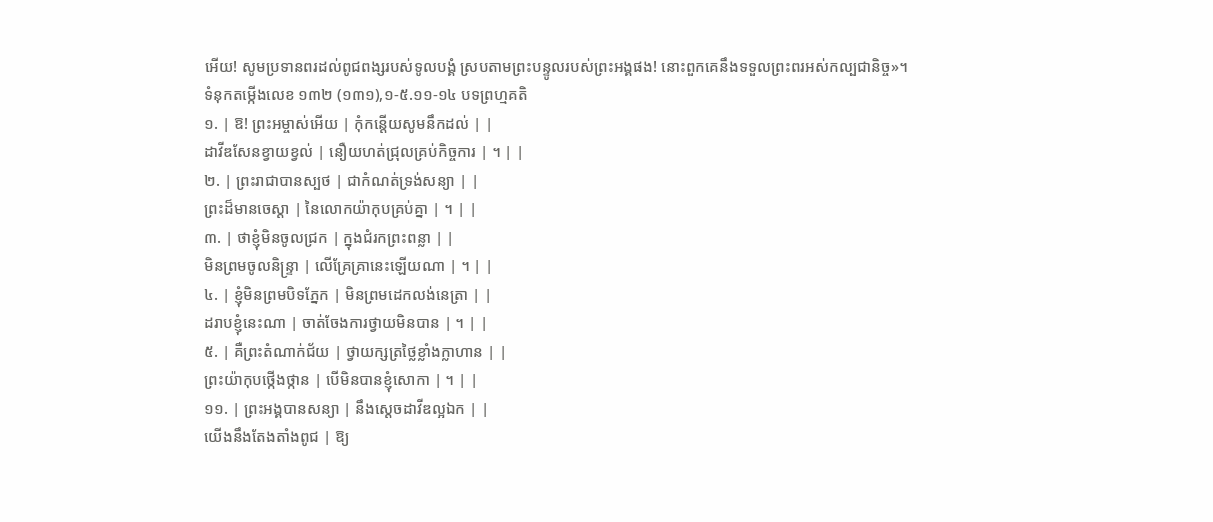អើយ! សូមប្រទានពរដល់ពូជពង្សរបស់ទូលបង្គំ ស្របតាមព្រះបន្ទូលរបស់ព្រះអង្គផង! នោះពួកគេនឹងទទួលព្រះពរអស់កល្បជានិច្ច»។
ទំនុកតម្កើងលេខ ១៣២ (១៣១),១-៥.១១-១៤ បទព្រហ្មគតិ
១. | ឱ! ព្រះអម្ចាស់អើយ | កុំកន្តើយសូមនឹកដល់ | |
ដាវីឌសែនខ្វាយខ្វល់ | នឿយហត់ជ្រុលគ្រប់កិច្ចការ | ។ | |
២. | ព្រះរាជាបានស្បថ | ជាកំណត់ទ្រង់សន្យា | |
ព្រះដ៏មានចេស្តា | នៃលោកយ៉ាកុបគ្រប់គ្នា | ។ | |
៣. | ថាខ្ញុំមិនចូលជ្រក | ក្នុងជំរកព្រះពន្លា | |
មិនព្រមចូលនិន្រ្ទា | លើគ្រែគ្រានេះឡើយណា | ។ | |
៤. | ខ្ញុំមិនព្រមបិទភ្នែក | មិនព្រមដេកលង់នេត្រា | |
ដរាបខ្ញុំនេះណា | ចាត់ចែងការថ្វាយមិនបាន | ។ | |
៥. | គឺព្រះតំណាក់ជ័យ | ថ្វាយក្សត្រថ្លៃខ្លាំងក្លាហាន | |
ព្រះយ៉ាកុបថ្កើងថ្កាន | បើមិនបានខ្ញុំសោកា | ។ | |
១១. | ព្រះអង្គបានសន្យា | នឹងស្តេចដាវីឌល្អឯក | |
យើងនឹងតែងតាំងពូជ | ឱ្យ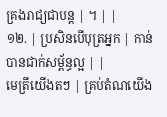គ្រងរាជ្យជាបន្ត | ។ | |
១២. | ប្រសិនបើបុត្រអ្នក | កាន់បានជាក់សម្ព័ន្ធល្អ | |
មេត្រីយើងតៗ | គ្រប់តំណយើង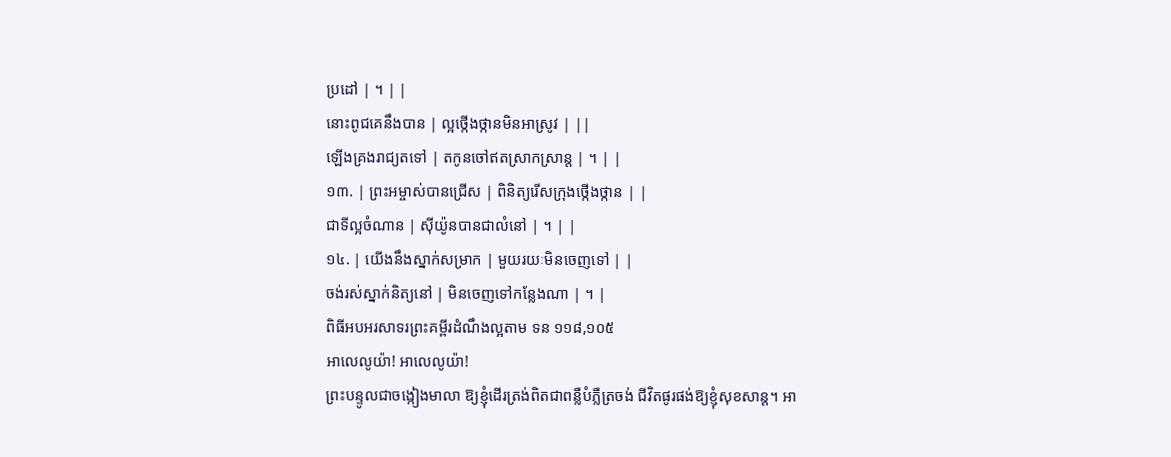ប្រដៅ | ។ | |
នោះពូជគេនឹងបាន | ល្អថ្កើងថ្កានមិនអាស្រូវ | ||
ឡើងគ្រងរាជ្យតទៅ | តកូនចៅឥតស្រាកស្រាន្ត | ។ | |
១៣. | ព្រះអម្ចាស់បានជ្រើស | ពិនិត្យរើសក្រុងថ្កើងថ្កាន | |
ជាទីល្អចំណាន | ស៊ីយ៉ូនបានជាលំនៅ | ។ | |
១៤. | យើងនឹងស្នាក់សម្រាក | មួយរយៈមិនចេញទៅ | |
ចង់រស់ស្នាក់និត្យនៅ | មិនចេញទៅកន្លែងណា | ។ |
ពិធីអបអរសាទរព្រះគម្ពីរដំណឹងល្អតាម ទន ១១៨,១០៥
អាលេលូយ៉ា! អាលេលូយ៉ា!
ព្រះបន្ទូលជាចង្កៀងមាលា ឱ្យខ្ញុំដើរត្រង់ពិតជាពន្លឺបំភ្លឺត្រចង់ ជីវិតផូរផង់ឱ្យខ្ញុំសុខសាន្ត។ អា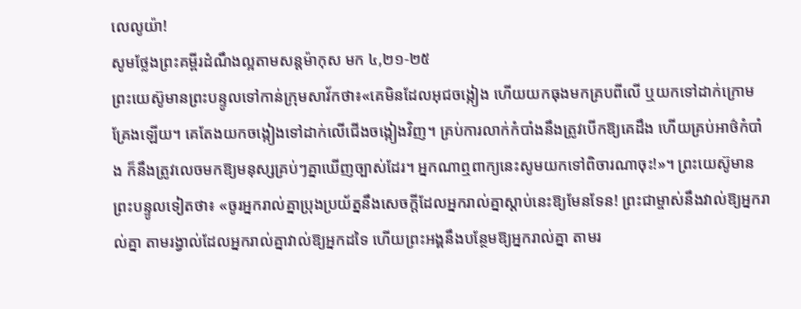លេលូយ៉ា!
សូមថ្លែងព្រះគម្ពីរដំណឹងល្អតាមសន្តម៉ាកុស មក ៤,២១-២៥
ព្រះយេស៊ូមានព្រះបន្ទូលទៅកាន់ក្រុមសាវ័កថា៖«គេមិនដែលអុជចង្កៀង ហើយយកធុងមកគ្របពីលើ ឬយកទៅដាក់ក្រោមគ្រែងឡើយ។ គេតែងយកចង្កៀងទៅដាក់លើជើងចង្កៀងវិញ។ គ្រប់ការលាក់កំបាំងនឹងត្រូវបើកឱ្យគេដឹង ហើយគ្រប់អាថ៌កំបាំង ក៏នឹងត្រូវលេចមកឱ្យមនុស្សគ្រប់ៗគ្នាឃើញច្បាស់ដែរ។ អ្នកណាឮពាក្យនេះសូមយកទៅពិចារណាចុះ!»។ ព្រះយេស៊ូមានព្រះបន្ទូលទៀតថា៖ «ចូរអ្នករាល់គ្នាប្រុងប្រយ័ត្ននឹងសេចក្តីដែលអ្នករាល់គ្នាស្តាប់នេះឱ្យមែនទែន! ព្រះជាម្ចាស់នឹងវាល់ឱ្យអ្នករាល់គ្នា តាមរង្វាល់ដែលអ្នករាល់គ្នាវាល់ឱ្យអ្នកដទៃ ហើយព្រះអង្គនឹងបន្ថែមឱ្យអ្នករាល់គ្នា តាមរ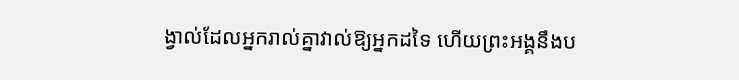ង្វាល់ដែលអ្នករាល់គ្នាវាល់ឱ្យអ្នកដទៃ ហើយព្រះអង្គនឹងប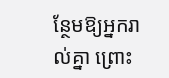ន្ថែមឱ្យអ្នករាល់គ្នា ព្រោះ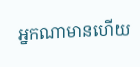អ្នកណាមានហើយ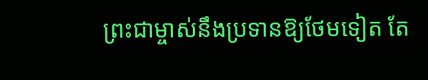ព្រះជាម្ចាស់នឹងប្រទានឱ្យថែមទៀត តែ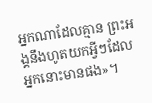អ្នកណាដែលគ្មាន ព្រះអង្គនឹងហូតយកអ្វីៗដែលអ្នកនោះមានផង»។